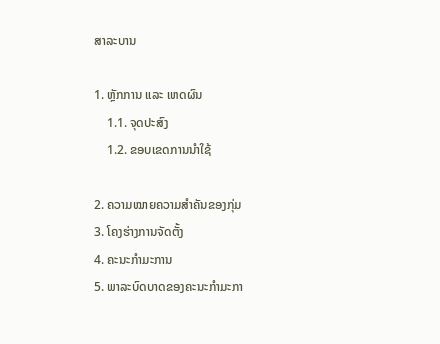ສາລະບານ

1. ຫຼັກການ ແລະ ເຫດຜົນ
    1.1. ຈຸດປະສົງ
    1.2. ຂອບເຂດການນໍາໃຊ້

2. ຄວາມໝາຍຄວາມສໍາຄັນຂອງກຸ່ມ
3. ໂຄງຮ່າງການຈັດຕັ້ງ
4. ຄະນະກໍາມະການ
5. ພາລະບົດບາດຂອງຄະນະກໍາມະກາ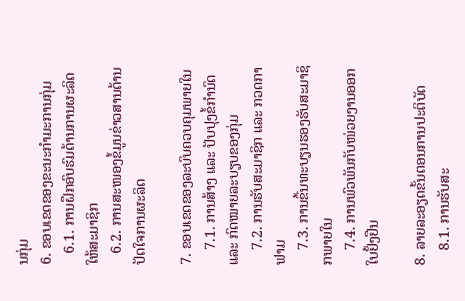ນກຸ່ມ
6. ຂອບເຂດຂອງຂະນະກໍາມະການກຸ່ມ
   6.1. ການຝຶກອົບຮົມດ້ານການຜະລິດໃຫ້ສະມາຊິກ
   6.2. ການສະໜອງຂໍ້ມູນຂ່າວສານດ້ານປັດໃຈການຜະລິດ

7. ຂອບເຂດຂອງລະບົບຄວບຄຸມພາຍໃນ
    7.1. ການສ້າງ ແລະ ປັບປຸງຂໍ້ກໍານົດ ແລະ ກົດໝາຍລະບຽບຂອງກຸ່ມ
    7.2. ການຮັບສະມາຊິກ ແລະ ກວດກາຟາມ
    7.3. ການຂື້ນທະບຽນຮອງຮັບສະມາຊິກພາຍໃນ
    7.4. ການພົວພັນກັບໜ່ວຍງານອອກໃບຢັ້ງຢືນ

8. ລາຍລະອຽດຂັ້ນຕອນການປະຕິບັດ
    8.1. ການຮັບສະ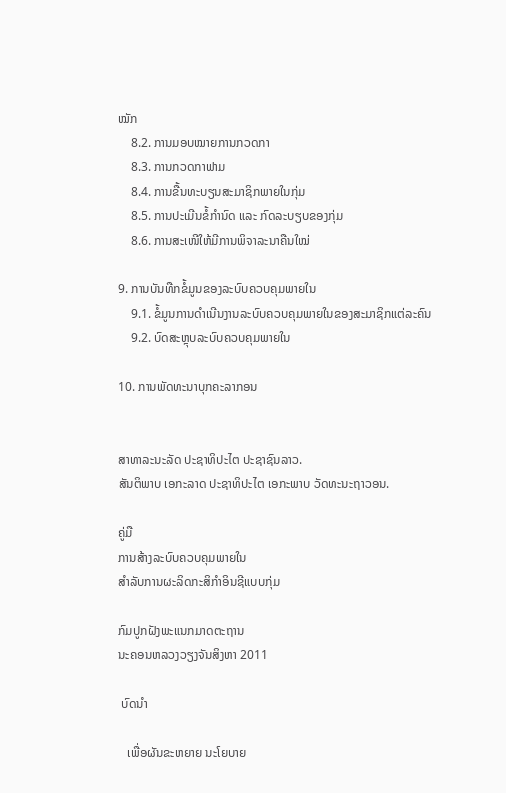ໝັກ
    8.2. ການມອບໝາຍການກວດກາ
    8.3. ການກວດກາຟາມ
    8.4. ການຂື້ນທະບຽນສະມາຊິກພາຍໃນກຸ່ມ
    8.5. ການປະເມີນຂໍ້ກໍານົດ ແລະ ກົດລະບຽບຂອງກຸ່ມ
    8.6. ການສະເໜີໃຫ້ມີການພິຈາລະນາຄືນໃໝ່

9. ການບັນທືກຂໍ້ມູນຂອງລະບົບຄວບຄຸມພາຍໃນ
    9.1. ຂໍ້ມູນການດໍາເນີນງານລະບົບຄວບຄຸມພາຍໃນຂອງສະມາຊິກແຕ່ລະຄົນ
    9.2. ບົດສະຫຼຸບລະບົບຄວບຄຸມພາຍໃນ

10. ການພັດທະນາບຸກຄະລາກອນ


ສາທາລະນະລັດ ປະຊາທິປະໄຕ ປະຊາຊົນລາວ.
ສັນຕິພາບ ເອກະລາດ ປະຊາທິປະໄຕ ເອກະພາບ ວັດທະນະຖາວອນ.

ຄູ່ມື
ການສ້າງລະບົບຄວບຄຸມພາຍໃນ
ສໍາລັບການຜະລິດກະສິກໍາອິນຊີແບບກຸ່ມ

ກົມປູກຝັງພະແນກມາດຕະຖານ
ນະຄອນຫລວງວຽງຈັນສິງຫາ 2011

 ບົດນໍາ

   ເພື່ອຜັນຂະຫຍາຍ ນະໂຍບາຍ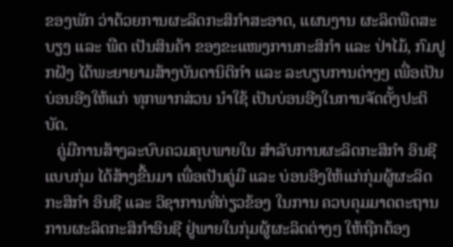ຂອງພັກ ວ່າດ້ວຍການຜະລິດກະສິກໍາສະອາດ, ແຜນງານ ຜະລິດພືດສະບຽງ ແລະ ພືດ ເປັນສິນຄ້າ ຂອງຂະແໜງການກະສິກໍາ ແລະ ປ່າໄມ້, ກົມປູກຝັງ ໄດ້ພະຍາຍາມສ້າງບັນດານິຕິກໍາ ແລະ ລະບຽບການຕ່າງໆ ເພື່ອເປັນບ່ອນອີງໃຫ້ແກ່ ທຸກພາກສ່ວນ ນໍາໃຊ້ ເປັນບ່ອນອີງໃນການຈັດຕັ້ງປະຕິບັດ.
   ຄູ່ມືການສ້າງລະບົບຄວມຄຸບພາຍໃນ ສໍາລັບການຜະລິດກະສິກໍາ ອິນຊີ ແບບກຸ່ມ ໄດ້ສ້າງຂື້ນມາ ເພື່ອເປັນຄູ່ມື ແລະ ບ່ອນອີງໃຫ້ແກ່ກຸ່ມຜູ້ຜະລິດກະສິກໍາ ອິນຊີ ແລະ ວິຊາການທີ່ກ່ຽວຂ້ອງ ໃນການ ຄວບຄຸມມາດຕະຖານ ການຜະລິດກະສິກໍາອິນຊີ ຢູ່ພາຍໃນກຸ່ມຜູ້ຜະລິດຕ່າງໆ ໃຫ້ຖືກຕ້ອງ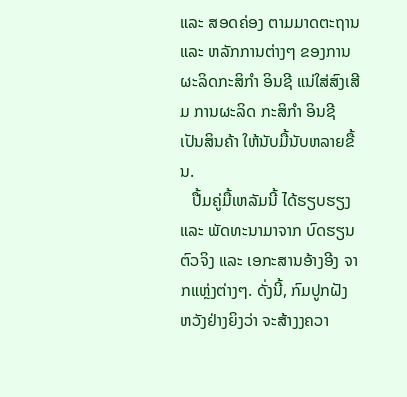ແລະ ສອດຄ່ອງ ຕາມມາດຕະຖານ ແລະ ຫລັກການຕ່າງໆ ຂອງການຜະລິດກະສິກໍາ ອິນຊີ ແນ່ໃສ່ສົງເສີມ ການຜະລິດ ກະສິກໍາ ອິນຊີ ເປັນສິນຄ້າ ໃຫ້ນັບມື້ນັບຫລາຍຂື້ນ.
   ປື້ມຄູ່ມື້ເຫລັມນີ້ ໄດ້ຮຽບຮຽງ ແລະ ພັດທະນາມາຈາກ ບົດຮຽນຕົວຈິງ ແລະ ເອກະສານອ້າງອີງ ຈາກແຫຼ່ງຕ່າງໆ. ດັ່ງນີ້, ກົມປູກຝັງ ຫວັງຢ່າງຍິງວ່າ ຈະສ້າງງຄວາ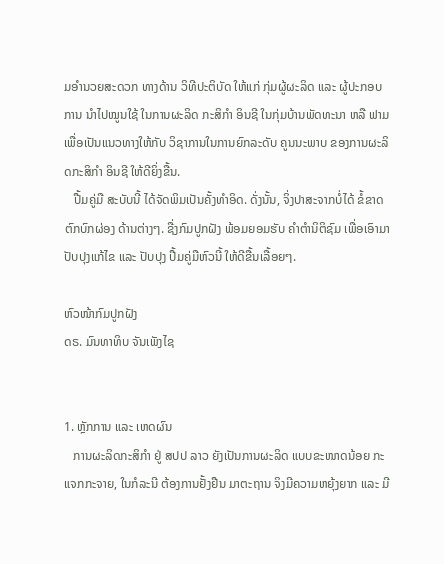ມອໍານວຍສະດວກ ທາງດ້ານ ວິທີປະຕິບັດ ໃຫ້ແກ່ ກຸ່ມຜູ້ຜະລິດ ແລະ ຜູ້ປະກອບການ ນໍາໄປໝູນໃຊ້ ໃນການຜະລິດ ກະສິກໍາ ອິນຊີ ໃນກຸ່ມບ້ານພັດທະນາ ຫລື ຟາມ ເພື່ອເປັນແນວທາງໃຫ້ກັບ ວິຊາການໃນການຍົກລະດັບ ຄູນນະພາບ ຂອງການຜະລິດກະສິກໍາ ອິນຊີ ໃຫ້ດີຍິ່ງຂື້ນ.
   ປື້ມຄູ່ມື ສະບັບນີ້ ໄດ້ຈັດພິມເປັນຄັ້ງທໍາອິດ. ດັ່ງນັ້ນ, ຈິ່ງປາສະຈາກບໍ່ໄດ້ ຂໍ້ຂາດຕົກບົກຜ່ອງ ດ້ານຕ່າງໆ. ຊື່ງກົມປູກຝັງ ພ້ອມຍອມຮັບ ຄໍາຕໍານິຕິຊົມ ເພື່ອເອົາມາປັບປຸງແກ້ໄຂ ແລະ ປັບປຸງ ປື້ມຄູ່ມືຫົວນີ້ ໃຫ້ດີຂື້ນເລື້ອຍໆ.

ຫົວໜ້າກົມປູກຝັງ
ດຣ. ມົນທາທິບ ຈັນເພັງໄຊ


1. ຫຼັກການ ແລະ ເຫດຜົນ
   ການຜະລິດກະສິກໍາ ຢູ່ ສປປ ລາວ ຍັງເປັນການຜະລິດ ແບບຂະໜາດນ້ອຍ ກະແຈກກະຈາຍ, ໃນກໍລະນີ ຕ້ອງການຢັ້ງຢືນ ມາຕະຖານ ຈິງມີຄວາມຫຍຸ້ງຍາກ ແລະ ມີ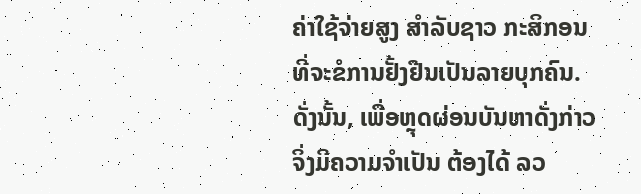ຄ່າໃຊ້ຈ່າຍສູງ ສໍາລັບຊາວ ກະສິກອນ ທີ່ຈະຂໍການຢັ້ງຢືນເປັນລາຍບຸກຄົນ. ດັ່ງນັ້ນ, ເພື່ອຫຼຸດຜ່ອນບັນຫາດັ່ງກ່າວ ຈິ່ງມີຄວາມຈໍາເປັນ ຕ້ອງໄດ້ ລວ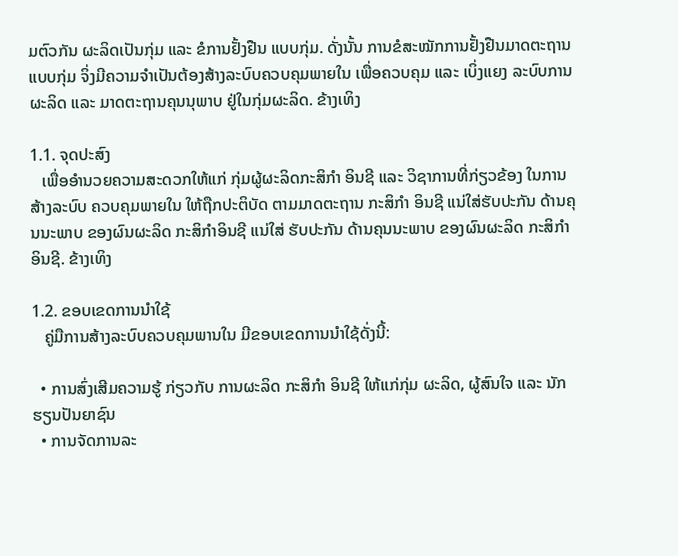ມຕົວກັນ ຜະລິດເປັນກຸ່ມ ແລະ ຂໍການຢັ້ງຢືນ ແບບກຸ່ມ. ດັ່ງນັ້ນ ການຂໍສະໝັກການຢັ້ງຢືນມາດຕະຖານແບບກຸ່ມ ຈິ່ງມີຄວາມຈໍາເປັນຕ້ອງສ້າງລະບົບຄວບຄຸມພາຍໃນ ເພື່ອຄວບຄຸມ ແລະ ເບິ່ງແຍງ ລະບົບການຜະລິດ ແລະ ມາດຕະຖານຄຸນນຸພາບ ຢູ່ໃນກຸ່ມຜະລິດ. ຂ້າງເທິງ

1.1. ຈຸດປະສົງ
   ເພື່ອອໍານວຍຄວາມສະດວກໃຫ້ແກ່ ກຸ່ມຜູ້ຜະລິດກະສິກໍາ ອິນຊີ ແລະ ວິຊາການທີ່ກ່ຽວຂ້ອງ ໃນການສ້າງລະບົບ ຄວບຄຸມພາຍໃນ ໃຫ້ຖືກປະຕິບັດ ຕາມມາດຕະຖານ ກະສິກໍາ ອິນຊີ ແນ່ໃສ່ຮັບປະກັນ ດ້ານຄຸນນະພາບ ຂອງຜົນຜະລິດ ກະສິກໍາອິນຊີ ແນ່ໃສ່ ຮັບປະກັນ ດ້ານຄຸນນະພາບ ຂອງຜົນຜະລິດ ກະສິກໍາ ອິນຊີ. ຂ້າງເທິງ

1.2. ຂອບເຂດການນໍາໃຊ້
   ຄູ່ມືການສ້າງລະບົບຄວບຄຸມພານໃນ ມີຂອບເຂດການນໍາໃຊ້ດັ່ງນີ້:

  • ການສົ່ງເສີມຄວາມຮູ້ ກ່ຽວກັບ ການຜະລິດ ກະສິກໍາ ອິນຊີ ໃຫ້ແກ່ກຸ່ມ ຜະລິດ, ຜູ້ສົນໃຈ ແລະ ນັກຮຽນປັນຍາຊົນ
  • ການຈັດການລະ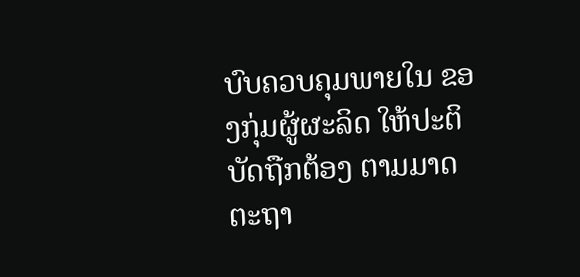ບົບຄວບຄຸມພາຍໃນ ຂອງກຸ່ມຜູ້ຜະລິດ ໃຫ້ປະຕິບັດຖືກຕ້ອງ ຕາມມາດຕະຖາ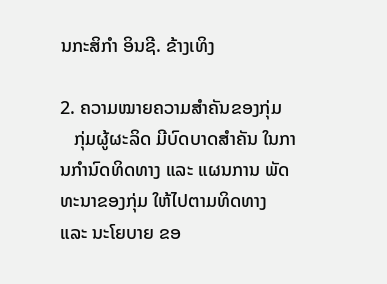ນກະສິກໍາ ອິນຊີ. ຂ້າງເທິງ

2. ຄວາມໝາຍຄວາມສໍາຄັນຂອງກຸ່ມ
   ກຸ່ມຜູ້ຜະລິດ ມີບົດບາດສໍາຄັນ ໃນການກໍານົດທິດທາງ ແລະ ແຜນການ ພັດທະນາຂອງກຸ່ມ ໃຫ້ໄປຕາມທິດທາງ ແລະ ນະໂຍບາຍ ຂອ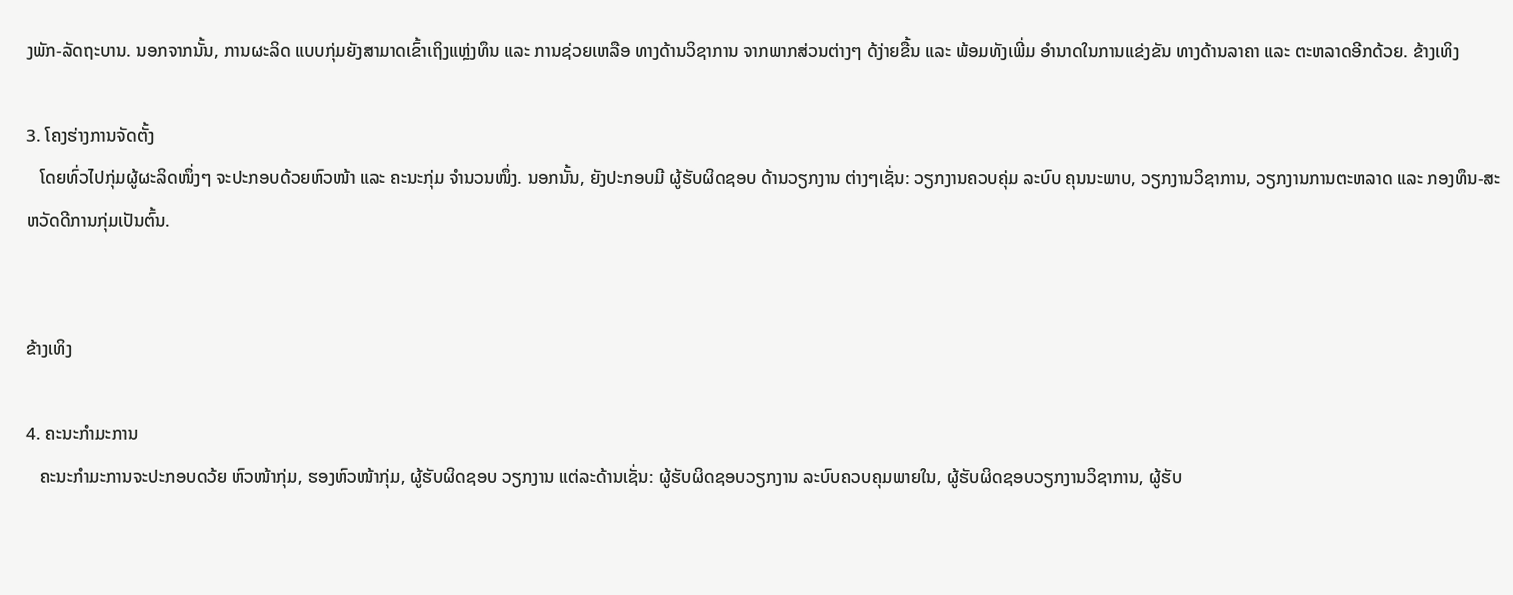ງພັກ-ລັດຖະບານ. ນອກຈາກນັ້ນ, ການຜະລິດ ແບບກຸ່ມຍັງສາມາດເຂົ້າເຖິງແຫຼ່ງທຶນ ແລະ ການຊ່ວຍເຫລືອ ທາງດ້ານວິຊາການ ຈາກພາກສ່ວນຕ່າງໆ ດ້ງ່າຍຂື້ນ ແລະ ພ້ອມທັງເພີ່ມ ອໍານາດໃນການແຂ່ງຂັນ ທາງດ້ານລາຄາ ແລະ ຕະຫລາດອີກດ້ວຍ. ຂ້າງເທິງ

3. ໂຄງຮ່າງການຈັດຕັ້ງ
   ໂດຍທົ່ວໄປກຸ່ມຜູ້ຜະລິດໜຶ່ງໆ ຈະປະກອບດ້ວຍຫົວໜ້າ ແລະ ຄະນະກຸ່ມ ຈໍານວນໜຶ່ງ. ນອກນັ້ນ, ຍັງປະກອບມີ ຜູ້ຮັບຜິດຊອບ ດ້ານວຽກງານ ຕ່າງໆເຊັ່ນ: ວຽກງານຄວບຄຸ່ມ ລະບົບ ຄຸນນະພາບ, ວຽກງານວິຊາການ, ວຽກງານການຕະຫລາດ ແລະ ກອງທຶນ-ສະຫວັດດີການກຸ່ມເປັນຕົ້ນ.


ຂ້າງເທິງ

4. ຄະນະກໍາມະການ
   ຄະນະກໍາມະການຈະປະກອບດວ້ຍ ຫົວໜ້າກຸ່ມ, ຮອງຫົວໜ້າກຸ່ມ, ຜູ້ຮັບຜິດຊອບ ວຽກງານ ແຕ່ລະດ້ານເຊັ່ນ: ຜູ້ຮັບຜິດຊອບວຽກງານ ລະບົບຄວບຄຸມພາຍໃນ, ຜູ້ຮັບຜິດຊອບວຽກງານວິຊາການ, ຜູ້ຮັບ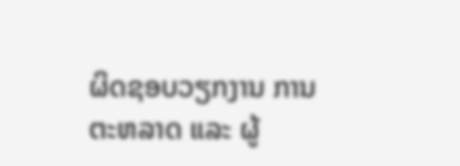ຜິດຊອບວຽກງານ ການຕະຫລາດ ແລະ ຜູ້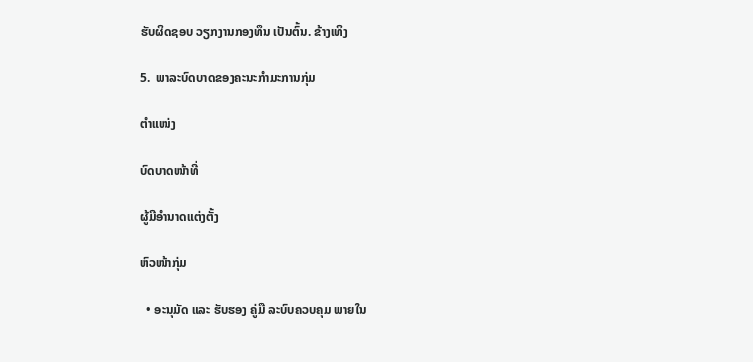ຮັບຜິດຊອບ ວຽກງານກອງທຶນ ເປັນຕົ້ນ. ຂ້າງເທິງ

5.  ພາລະບົດບາດຂອງຄະນະກໍາມະການກຸ່ມ

ຕໍາແໜ່ງ

ບົດບາດໜ້າທີ່

ຜູ້ມີອໍານາດແຕ່ງຕັ້ງ

ຫົວໜ້າກຸ່ມ

  • ອະນຸມັດ ແລະ ຮັບຮອງ ຄູ່ມື ລະບົບຄວບຄຸມ ພາຍໃນ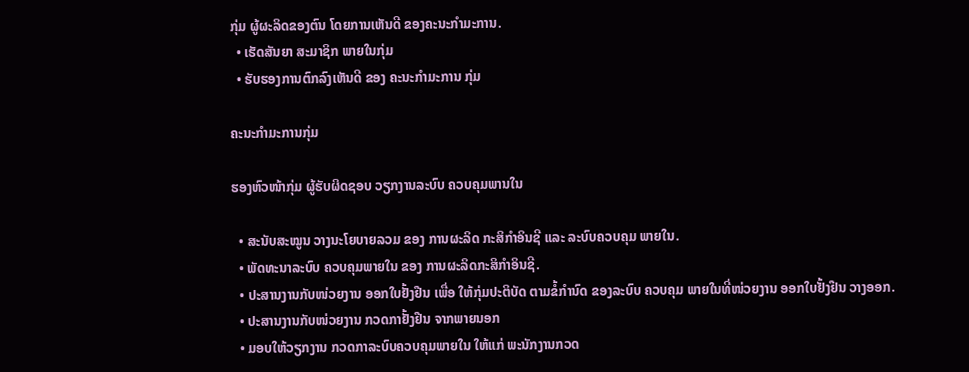ກຸ່ມ ຜູ້ຜະລິດຂອງຕົນ ໂດຍການເຫັນດີ ຂອງຄະນະກໍາມະການ.
  • ເຮັດສັນຍາ ສະມາຊິກ ພາຍໃນກຸ່ມ
  • ຮັບຮອງການຕົກລົງເຫັນດີ ຂອງ ຄະນະກໍາມະການ ກຸ່ມ

ຄະນະກໍາມະການກຸ່ມ

ຮອງຫົວໜ້າກຸ່ມ ຜູ້ຮັບຜິດຊອບ ວຽກງານລະບົບ ຄວບຄຸມພານໃນ

  • ສະນັບສະໝູນ ວາງນະໂຍບາຍລວມ ຂອງ ການຜະລິດ ກະສິກໍາອິນຊີ ແລະ ລະບົບຄວບຄຸມ ພາຍໃນ.
  • ພັດທະນາລະບົບ ຄວບຄຸມພາຍໃນ ຂອງ ການຜະລິດກະສິກໍາອິນຊີ.
  • ປະສານງານກັບໜ່ວຍງານ ອອກໃບຢັ້ງຢືນ ເພື່ອ ໃຫ້ກຸ່ມປະຕິບັດ ຕາມຂໍ້ກໍານົດ ຂອງລະບົບ ຄວບຄຸມ ພາຍໃນທີ່ໜ່ວຍງານ ອອກໃບຢັ້ງຢືນ ວາງອອກ.
  • ປະສານງານກັບໜ່ວຍງານ ກວດກາຢັ້ງຢືນ ຈາກພາຍນອກ
  • ມອບໃຫ້ວຽກງານ ກວດກາລະບົບຄວບຄຸມພາຍໃນ ໃຫ້ແກ່ ພະນັກງານກວດ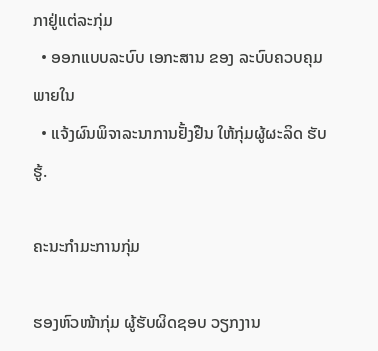ກາຢູ່ແຕ່ລະກຸ່ມ
  • ອອກແບບລະບົບ ເອກະສານ ຂອງ ລະບົບຄວບຄຸມ ພາຍໃນ
  • ແຈ້ງຜົນພິຈາລະນາການຢັ້ງຢືນ ໃຫ້ກຸ່ມຜູ້ຜະລິດ ຮັບຮູ້.

ຄະນະກໍາມະການກຸ່ມ

ຮອງຫົວໜ້າກຸ່ມ ຜູ້ຮັບຜິດຊອບ ວຽກງານ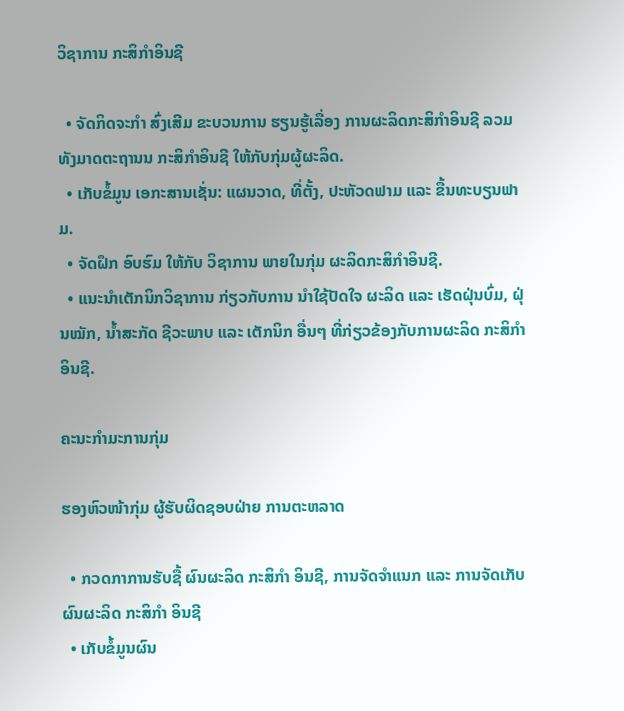ວິຊາການ ກະສິກໍາອິນຊີ

  • ຈັດກິດຈະກໍາ ສົ່ງເສີມ ຂະບວນການ ຮຽນຮູ້ເລື່ອງ ການຜະລິດກະສິກໍາອິນຊີ ລວມທັງມາດຕະຖານນ ກະສິກໍາອິນຊີ ໃຫ້ກັບກຸ່ມຜູ້ຜະລິດ.
  • ເກັບຂໍ້ມູນ ເອກະສານເຊັ່ນ: ແຜນວາດ, ທີ່ຕັ້ງ, ປະຫັວດຟາມ ແລະ ຂື້ນທະບຽນຟາມ.
  • ຈັດຝຶກ ອົບຮົມ ໃຫ້ກັບ ວິຊາການ ພາຍໃນກຸ່ມ ຜະລິດກະສິກໍາອິນຊີ.
  • ແນະນໍາເຕັກນິກວິຊາການ ກ່ຽວກັບການ ນໍາໃຊ້ປັດໃຈ ຜະລິດ ແລະ ເຮັດຝຸ່ນບົ່ມ, ຝຸ່ນໝັກ, ນ້ຳສະກັດ ຊີວະພາບ ແລະ ເຕັກນິກ ອື່ນໆ ທີ່ກ່ຽວຂ້ອງກັບການຜະລິດ ກະສິກໍາອິນຊີ.

ຄະນະກໍາມະການກຸ່ມ

ຮອງຫົວໜ້າກຸ່ມ ຜູ້ຮັບຜິດຊອບຝ່າຍ ການຕະຫລາດ

  • ກວດກາການຮັບຊື້ ຜົນຜະລິດ ກະສິກໍາ ອິນຊີ, ການຈັດຈໍາແນກ ແລະ ການຈັດເກັບ ຜົນຜະລິດ ກະສິກໍາ ອິນຊີ
  • ເກັບຂໍ້ມູນຜົນ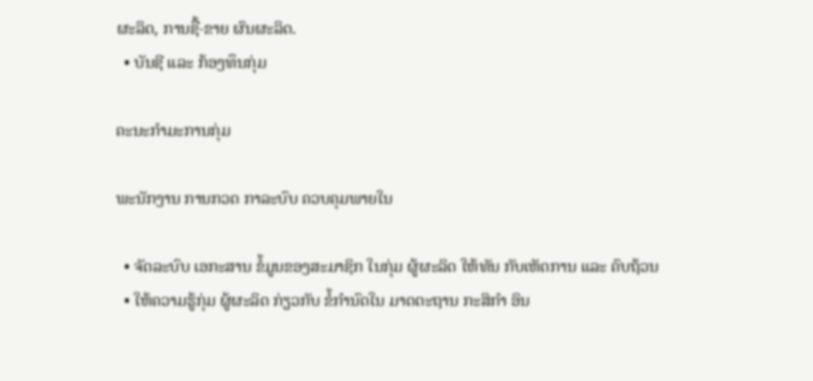ຜະລິດ, ການຊື້-ຂາຍ ຜົນຜະລິດ.
  • ບັນຊີ ແລະ ກ້ອງທຶນກຸ່ມ

ຄະນະກໍາມະການກຸ່ມ

ພະນັກງານ ການກວດ ກາລະບົບ ຄວບຄຸມພາຍໃນ

  • ຈັດລະບົບ ເອກະສານ ຂໍ້ມູນຂອງສະມາຊິກ ໃນກຸ່ມ ຜູ້ຜະລິດ ໃຫ້ທັນ ກັບເຫັດການ ແລະ ຄົບຖ້ວນ
  • ໃຫ້ຄວາມຮູ້ກຸ່ມ ຜູ້ຜະລິດ ກ່ຽວກັບ ຂໍ້ກໍານົດໃນ ມາດຕະຖານ ກະສິກໍາ ອິນ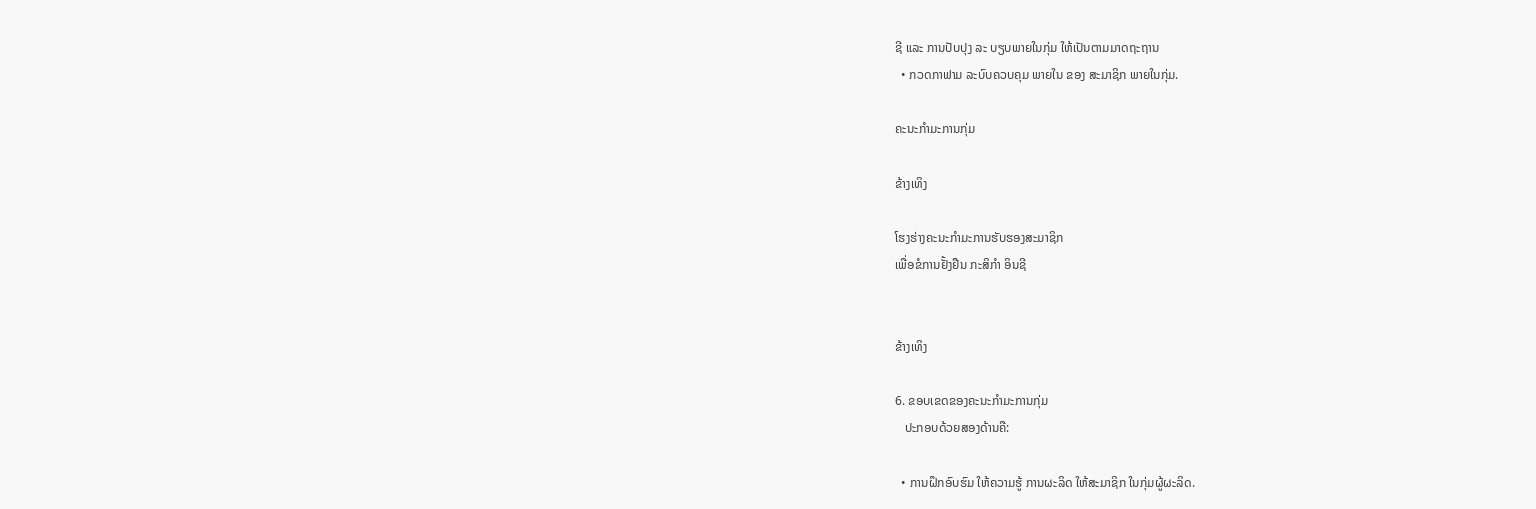ຊີ ແລະ ການປັບປຸງ ລະ ບຽບພາຍໃນກຸ່ມ ໃຫ້ເປັນຕາມມາດຖະຖານ
  • ກວດກາຟາມ ລະບົບຄວບຄຸມ ພາຍໃນ ຂອງ ສະມາຊິກ ພາຍໃນກຸ່ມ.

ຄະນະກໍາມະການກຸ່ມ

ຂ້າງເທິງ

ໂຮງຮ່າງຄະນະກໍາມະການຮັບຮອງສະມາຊິກ
ເພື່ອຂໍການຢັ້ງຢືນ ກະສິກໍາ ອິນຊີ


ຂ້າງເທິງ

6. ຂອບເຂດຂອງຄະນະກໍາມະການກຸ່ມ
   ປະກອບດ້ວຍສອງດ້ານຄື:

  • ການຝຶກອົບຮົມ ໃຫ້ຄວາມຮູ້ ການຜະລິດ ໃຫ້ສະມາຊິກ ໃນກຸ່ມຜູ້ຜະລິດ.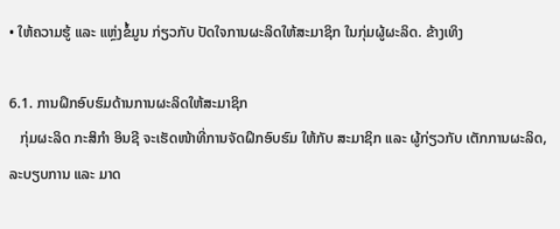• ໃຫ້ຄວາມຮູ້ ແລະ ແຫຼ່ງຂໍ້ມູນ ກ່ຽວກັບ ປັດໃຈການຜະລິດໃຫ້ສະມາຊິກ ໃນກຸ່ມຜູ້ຜະລິດ. ຂ້າງເທິງ

6.1. ການຝຶກອົບຮົມດ້ານການຜະລິດໃຫ້ສະມາຊິກ
   ກຸ່ມຜະລິດ ກະສິກໍາ ອິນຊີ ຈະເຮັດໜ້າທີ່ການຈັດຝຶກອົບຮົມ ໃຫ້ກັບ ສະມາຊິກ ແລະ ຜູ້ກ່ຽວກັບ ເຕັກການຜະລິດ, ລະບຽບການ ແລະ ມາດ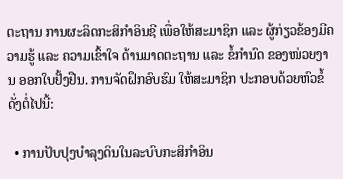ຕະຖານ ການຜະລິດກະສິກໍາອິນຊີ ເພື່ອໃຫ້ສະມາຊິກ ແລະ ຜູ້ກ່ຽວຂ້ອງມີຄວາມຮູ້ ແລະ ຄວາມເຂົ້າໃຈ ດ້ານມາດຕະຖານ ແລະ ຂໍ້ກໍານົດ ຂອງໜ່ວຍງານ ອອກໃບຢັ້ງຢືນ. ການຈັດຝຶກອົບຮົມ ໃຫ້ສະມາຊິກ ປະກອບດ້ວຍຫົວຂໍ້ດັ່ງຕໍ່ໄປນີ້:

  • ການປັບປຸງບໍາລຸງດິນໃນລະບົບກະສິກໍາອິນ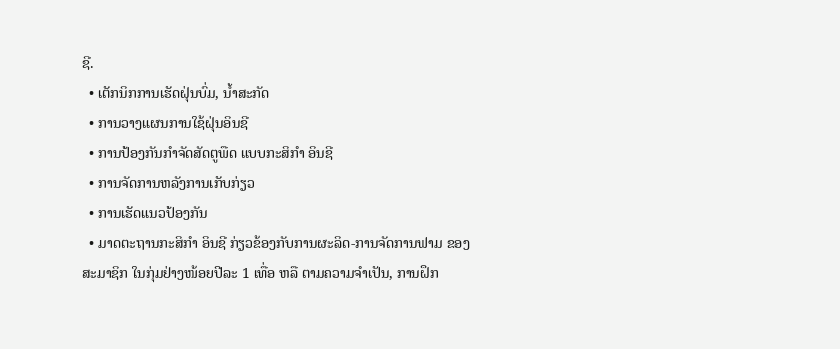ຊີ.
  • ເຕັກນິກການເຮັດຝຸ່ນບົ່ມ, ນ້ຳສະກັດ
  • ການວາງແຜນການໃຊ້ຝຸ່ນອິນຊີ
  • ການປ້ອງກັນກໍາຈັດສັດຕູພືດ ແບບກະສິກໍາ ອິນຊີ
  • ການຈັດການຫລັງການເກັບກ່ຽວ
  • ການເຮັດແນວປ້ອງກັນ
  • ມາດຕະຖານກະສິກໍາ ອິນຊີ ກ່ຽວຂ້ອງກັບການຜະລິດ-ການຈັດການຟາມ ຂອງສະມາຊິກ ໃນກຸ່ມຢ່າງໜ້ອຍປີລະ 1 ເທື່ອ ຫລື ຕາມຄວາມຈໍາເປັນ, ການຝຶກ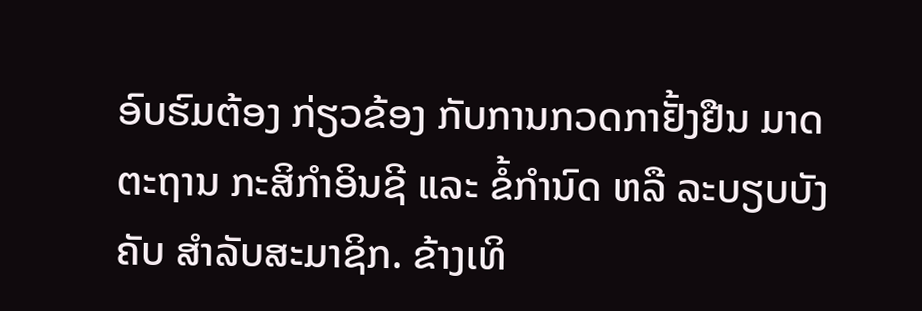ອົບຮົມຕ້ອງ ກ່ຽວຂ້ອງ ກັບການກວດກາຢັ້ງຢືນ ມາດຕະຖານ ກະສິກໍາອິນຊີ ແລະ ຂໍ້ກໍານົດ ຫລື ລະບຽບບັງຄັບ ສໍາລັບສະມາຊິກ. ຂ້າງເທິ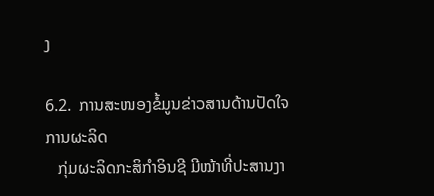ງ

6.2.  ການສະໜອງຂໍ້ມູນຂ່າວສານດ້ານປັດໃຈການຜະລິດ
   ກຸ່ມຜະລິດກະສິກໍາອິນຊີ ມີໝ້າທີ່ປະສານງາ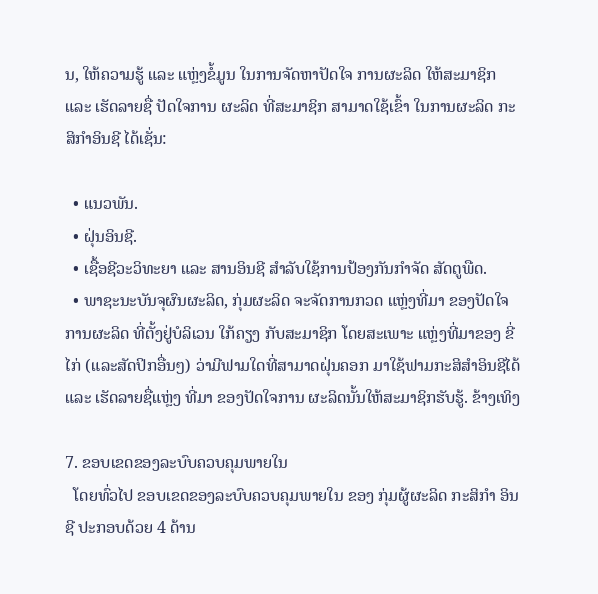ນ, ໃຫ້ຄວາມຮູ້ ແລະ ແຫຼ່ງຂໍ້ມູນ ໃນການຈັດຫາປັດໃຈ ການຜະລິດ ໃຫ້ສະມາຊິກ ແລະ ເຮັດລາຍຊື່ ປັດໃຈການ ຜະລິດ ທີ່ສະມາຊິກ ສາມາດໃຊ້ເຂົ້າ ໃນການຜະລິດ ກະສິກໍາອິນຊີ ໄດ້ເຊັ່ນ:

  • ແນວພັນ.
  • ຝຸ່ນອິນຊີ.
  • ເຊື້ອຊີວະວິທະຍາ ແລະ ສານອິນຊີ ສໍາລັບໃຊ້ການປ້ອງກັນກໍາຈັດ ສັດຕູພືດ.
  • ພາຊະນະບັນຈຸຜົນຜະລິດ, ກຸ່ມຜະລິດ ຈະຈັດການກວດ ແຫຼ່ງທີ່ມາ ຂອງປັດໃຈການຜະລິດ ທີ່ຕັ້ງຢູ່ບໍລິເວນ ໃກ້ຄຽງ ກັບສະມາຊິກ ໂດຍສະເພາະ ແຫຼ່ງທີ່ມາຂອງ ຂີ່ໄກ່ (ແລະສັດປິກອື່ນໆ) ວ່າມີຟາມໃດທີ່ສາມາດຝຸ່ນຄອກ ມາໃຊ້ຟາມກະສິສໍາອິນຊີໄດ້ ແລະ ເຮັດລາຍຊື່ແຫຼ່ງ ທີ່ມາ ຂອງປັດໃຈການ ຜະລິດນັ້ນໃຫ້ສະມາຊິກຮັບຮູ້. ຂ້າງເທິງ

7. ຂອບເຂດຂອງລະບົບຄວບຄຸມພາຍໃນ
  ໂດຍທົ່ວໄປ ຂອບເຂດຂອງລະບົບຄວບຄຸມພາຍໃນ ຂອງ ກຸ່ມຜູ້ຜະລິດ ກະສິກໍາ ອິນຊີ ປະກອບດ້ວຍ 4 ດ້ານ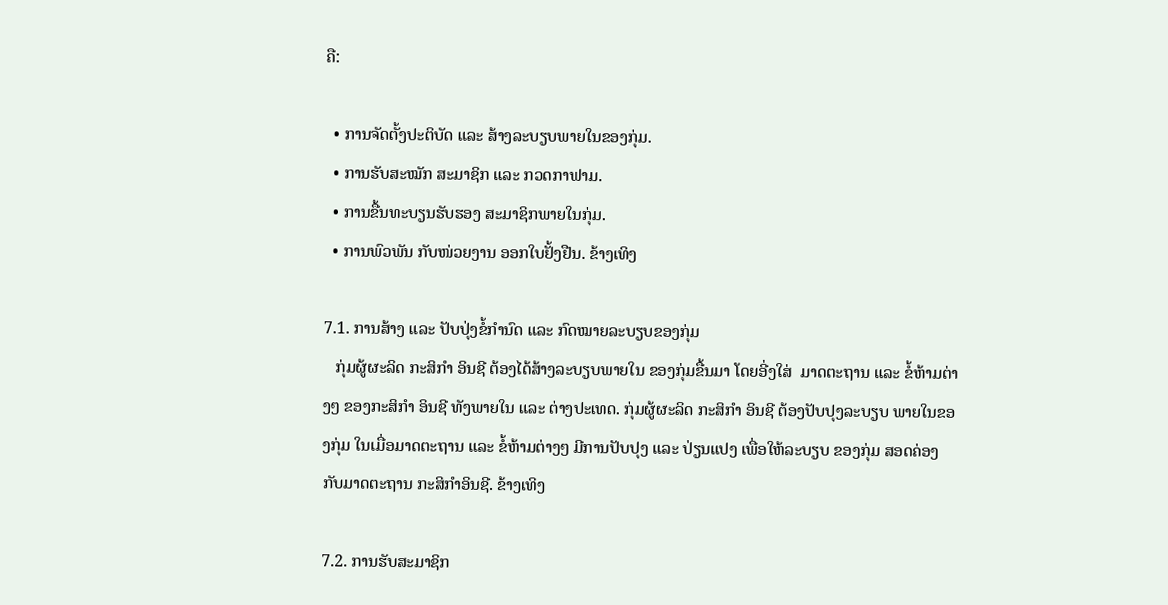ຄື:

  • ການຈັດຕັ້ງປະຕິບັດ ແລະ ສ້າງລະບຽບພາຍໃນຂອງກຸ່ມ.
  • ການຮັບສະໝັກ ສະມາຊິກ ແລະ ກວດກາຟາມ.
  • ການຂື້ນທະບຽນຮັບຮອງ ສະມາຊິກພາຍໃນກຸ່ມ.
  • ການພົວພັນ ກັບໜ່ວຍງານ ອອກໃບຢັ້ງຢືນ. ຂ້າງເທິງ

7.1. ການສ້າງ ແລະ ປັບປຸ່ງຂໍ້ກໍານົດ ແລະ ກົດໝາຍລະບຽບຂອງກຸ່ມ
   ກຸ່ມຜູ້ຜະລິດ ກະສິກໍາ ອິນຊີ ຕ້ອງໄດ້ສ້າງລະບຽບພາຍໃນ ຂອງກຸ່ມຂື້ນມາ ໂດຍອີ່ງໃສ່  ມາດຕະຖານ ແລະ ຂໍ້ຫ້າມຕ່າງໆ ຂອງກະສິກໍາ ອິນຊີ ທັງພາຍໃນ ແລະ ຕ່າງປະເທດ. ກຸ່ມຜູ້ຜະລິດ ກະສິກໍາ ອິນຊີ ຕ້ອງປັບປຸງລະບຽບ ພາຍໃນຂອງກຸ່ມ ໃນເມື່ອມາດຕະຖານ ແລະ ຂໍ້ຫ້າມຕ່າງໆ ມີການປັບປຸງ ແລະ ປ່ຽນແປງ ເພື່ອໃຫ້ລະບຽບ ຂອງກຸ່ມ ສອດຄ່ອງກັບມາດຕະຖານ ກະສິກໍາອິນຊີ. ຂ້າງເທິງ

7.2. ການຮັບສະມາຊິກ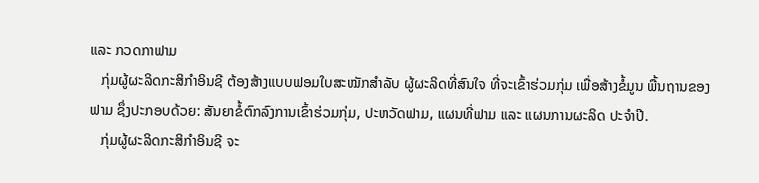ແລະ ກວດກາຟາມ
   ກຸ່ມຜູ້ຜະລິດກະສິກໍາອິນຊີ ຕ້ອງສ້າງແບບຟອມໃບສະໝັກສໍາລັບ ຜູ້ຜະລິດທີ່ສົນໃຈ ທີ່ຈະເຂົ້າຮ່ວມກຸ່ມ ເພື່ອສ້າງຂໍ້ມູນ ພື້ນຖານຂອງຟາມ ຊຶ່ງປະກອບດ້ວຍ: ສັນຍາຂໍ້ຕົກລົງການເຂົ້າຮ່ວມກຸ່ມ, ປະຫວັດຟາມ, ແຜນທີ່ຟາມ ແລະ ແຜນການຜະລິດ ປະຈໍາປີ.
   ກຸ່ມຜູ້ຜະລິດກະສິກໍາອິນຊີ ຈະ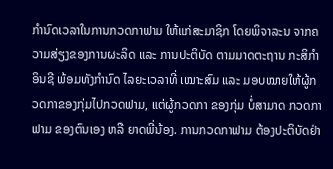ກໍານົດເວລາໃນການກວດກາຟາມ ໃຫ້ແກ່ສະມາຊິກ ໂດຍພິຈາລະນ ຈາກຄວາມສ່ຽງຂອງການຜະລິດ ແລະ ການປະຕິບັດ ຕາມມາດຕະຖານ ກະສິກໍາອິນຊີ ພ້ອມທັງກໍານົດ ໄລຍະເວລາທີ່ ເໝາະສົມ ແລະ ມອບໝາຍໃຫ້ຜູ້ກວດກາຂອງກຸ່ມໄປກວດຟາມ, ແຕ່ຜູ້ກວດກາ ຂອງກຸ່ມ ບໍ່ສາມາດ ກວດກາຟາມ ຂອງຕົນເອງ ຫລື ຍາດພີ່ນ້ອງ. ການກວດກາຟາມ ຕ້ອງປະຕິບັດຢ່າ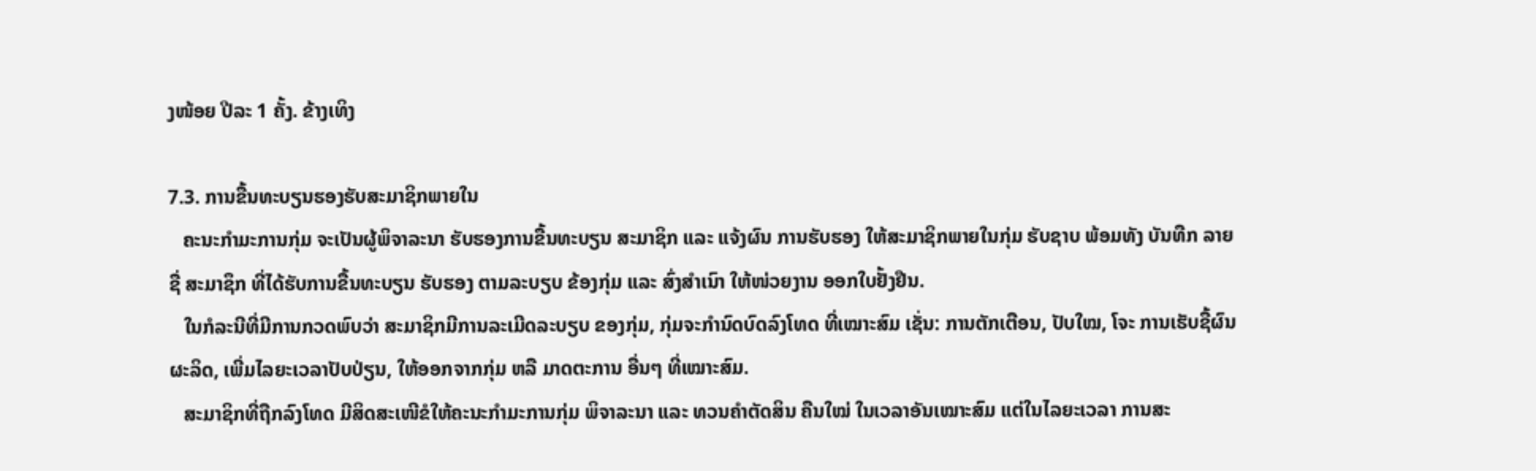ງໜ້ອຍ ປີລະ 1 ຄັ້ງ. ຂ້າງເທິງ

7.3. ການຂື້ນທະບຽນຮອງຮັບສະມາຊິກພາຍໃນ
   ຄະນະກໍາມະການກຸ່ມ ຈະເປັນຜູ້ພິຈາລະນາ ຮັບຮອງການຂື້ນທະບຽນ ສະມາຊິກ ແລະ ແຈ້ງຜົນ ການຮັບຮອງ ໃຫ້ສະມາຊິກພາຍໃນກຸ່ມ ຮັບຊາບ ພ້ອມທັງ ບັນທືກ ລາຍຊື່ ສະມາຊຶກ ທີ່ໄດ້ຮັບການຂື້ນທະບຽນ ຮັບຮອງ ຕາມລະບຽບ ຂ້ອງກຸ່ມ ແລະ ສົ່ງສໍາເນົາ ໃຫ້ໜ່ວຍງານ ອອກໃບຢັ້ງຢືນ.
   ໃນກໍລະນີທີ່ມີການກວດພົບວ່າ ສະມາຊິກມີການລະເມີດລະບຽບ ຂອງກຸ່ມ, ກຸ່ມຈະກໍານົດບົດລົງໂທດ ທີ່ເໝາະສົມ ເຊັ່ນ: ການຕັກເຕືອນ, ປັບໃໝ, ໂຈະ ການເຮັບຊື້ຜົນຜະລິດ, ເພີ່ມໄລຍະເວລາປັບປ່ຽນ, ໃຫ້ອອກຈາກກຸ່ມ ຫລື ມາດຕະການ ອື່ນໆ ທີ່ເໝາະສົມ.
   ສະມາຊິກທີ່ຖືກລົງໂທດ ມີສິດສະເໜີຂໍໃຫ້ຄະນະກໍາມະການກຸ່ມ ພິຈາລະນາ ແລະ ທວນຄໍາຕັດສິນ ຄືນໃໝ່ ໃນເວລາອັນເໝາະສົມ ແຕ່ໃນໄລຍະເວລາ ການສະ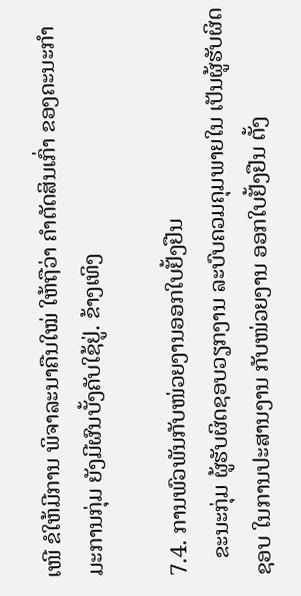ເໜີ ຂໍໃຫ້ມີການ ພິຈາລະນາຄືນໃໝ່ ໃຫ້ຖືວ່າ ຄໍາຕັດສິນເກົ່າ ຂອງຄະນະກໍາມະການກຸ່ມ ຍັງມີຜົນບັ້ງຄັບໃຊ້ຢູ່. ຂ້າງເທິງ

7.4. ການພົວພັນກັບໜ່ວຍງານອອກໃບຢັ້ງຢືນ
   ຂະນະກຸ່ມ ຜູ້ຮັບຜິດຊອບວຽກງານ ລະບົບຄວມຄຸມພາຍໃນ ເປັນຜູ້ຮັບຜິດຊອບ ໃນການປະສານງານ ກັບໜ່ວຍງານ ອອກໃບຢັ້ງຢືນ ຕັ້ງ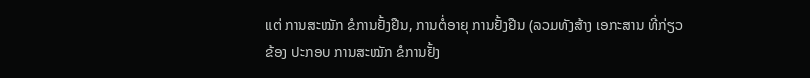ແຕ່ ການສະໝັກ ຂໍການຢັ້ງຢືນ, ການຕໍ່ອາຍຸ ການຢັ້ງຢືນ (ລວມທັງສ້າງ ເອກະສານ ທີ່ກ່ຽວຂ້ອງ ປະກອບ ການສະໝັກ ຂໍການຢັ້ງ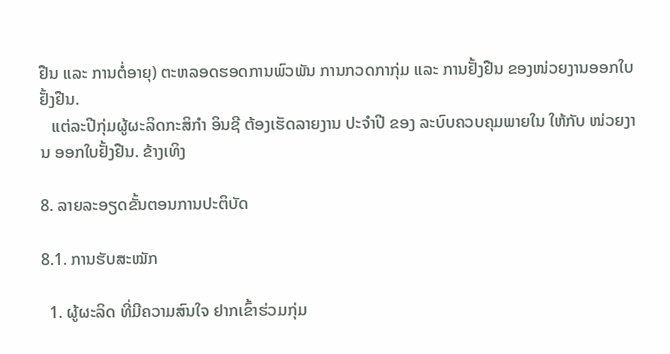ຢືນ ແລະ ການຕໍ່ອາຍຸ) ຕະຫລອດຮອດການພົວພັນ ການກວດກາກຸ່ມ ແລະ ການຢັ້ງຢືນ ຂອງໜ່ວຍງານອອກໃບຢັ້ງຢືນ.
   ແຕ່ລະປີກຸ່ມຜູ້ຜະລິດກະສິກໍາ ອິນຊີ ຕ້ອງເຮັດລາຍງານ ປະຈໍາປີ ຂອງ ລະບົບຄວບຄຸມພາຍໃນ ໃຫ້ກັບ ໜ່ວຍງານ ອອກໃບຢັ້ງຢືນ. ຂ້າງເທິງ

8. ລາຍລະອຽດຂັ້ນຕອນການປະຕິບັດ

8.1. ການຮັບສະໝັກ

  1. ຜູ້ຜະລິດ ທີ່ມີຄວາມສົນໃຈ ຢາກເຂົ້າຮ່ວມກຸ່ມ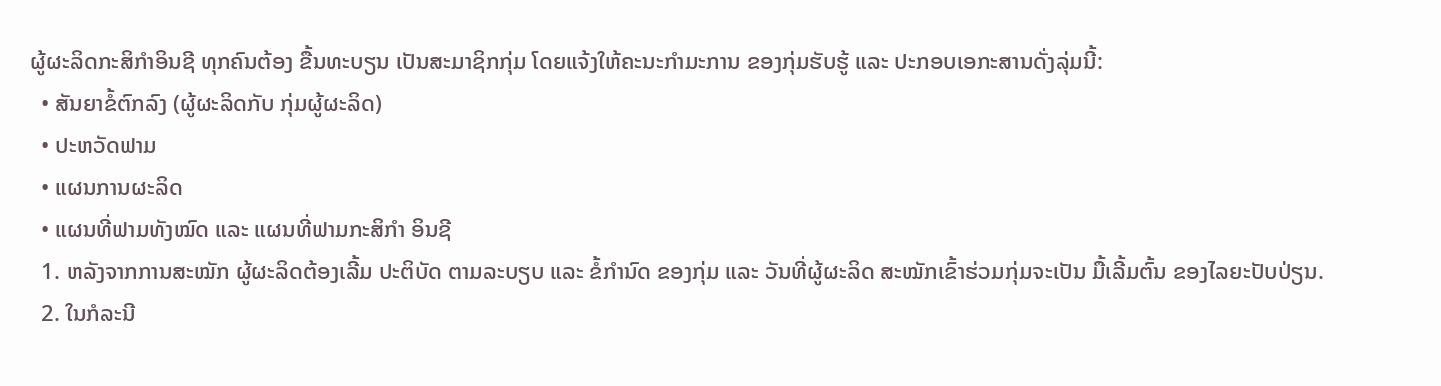ຜູ້ຜະລິດກະສິກໍາອິນຊີ ທຸກຄົນຕ້ອງ ຂື້ນທະບຽນ ເປັນສະມາຊິກກຸ່ມ ໂດຍແຈ້ງໃຫ້ຄະນະກໍາມະການ ຂອງກຸ່ມຮັບຮູ້ ແລະ ປະກອບເອກະສານດັ່ງລຸ່ມນີ້:
  • ສັນຍາຂໍ້ຕົກລົງ (ຜູ້ຜະລິດກັບ ກຸ່ມຜູ້ຜະລິດ)
  • ປະຫວັດຟາມ
  • ແຜນການຜະລິດ
  • ແຜນທີ່ຟາມທັງໝົດ ແລະ ແຜນທີ່ຟາມກະສິກໍາ ອິນຊີ
  1. ຫລັງຈາກການສະໝັກ ຜູ້ຜະລິດຕ້ອງເລີ້ມ ປະຕິບັດ ຕາມລະບຽບ ແລະ ຂໍ້ກໍານົດ ຂອງກຸ່ມ ແລະ ວັນທີ່ຜູ້ຜະລິດ ສະໝັກເຂົ້າຮ່ວມກຸ່ມຈະເປັນ ມື້ເລີ້ມຕົ້ນ ຂອງໄລຍະປັບປ່ຽນ.
  2. ໃນກໍລະນີ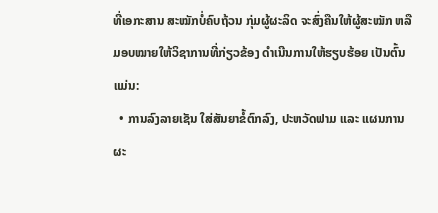ທີ່ເອກະສານ ສະໝັກບໍ່ຄົບຖ້ວນ ກຸ່ມຜູ້ຜະລິດ ຈະສົ່ງຄືນໃຫ້ຜູ້ສະໝັກ ຫລື ມອບໝາຍໃຫ້ວິຊາການທີ່ກ່ຽວຂ້ອງ ດໍາເນີນການໃຫ້ຮຽບຮ້ອຍ ເປັນຕົ້ນແມ່ນ:
  • ການລົງລາຍເຊັນ ໃສ່ສັນຍາຂໍ້ຕົກລົງ, ປະຫວັດຟາມ ແລະ ແຜນການຜະ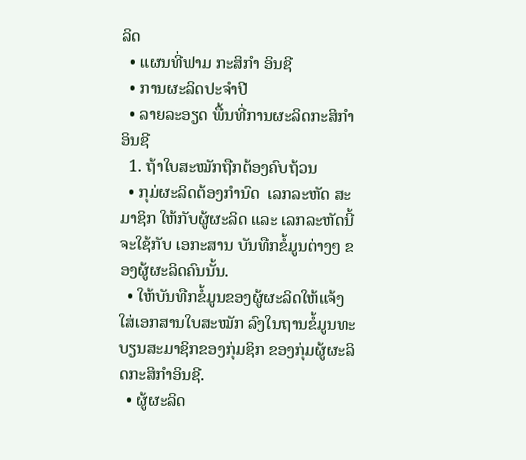ລິດ
  • ແຜນທີ່ຟາມ ກະສິກໍາ ອິນຊີ
  • ການຜະລິດປະຈໍາປີ
  • ລາຍລະອຽດ ພື້ນທີ່ການຜະລິດກະສິກໍາ ອິນຊີ
  1. ຖ້າໃບສະໝັກຖືກຕ້ອງຄົບຖ້ວນ
  • ກຸມ່ຜະລິດຕ້ອງກໍານົດ  ເລກລະຫັດ ສະມາຊິກ ໃຫ້ກັບຜູ້ຜະລິດ ແລະ ເລກລະຫັດນີ້ຈະໃຊ້ກັບ ເອກະສານ ບັນທືກຂໍ້ມູນຕ່າງໆ ຂອງຜູ້ຜະລິດຄົນນັ້ນ.
  • ໃຫ້ບັນທືກຂໍ້ມູນຂອງຜູ້ຜະລິດໃຫ້ແຈ້ງໃສ່ເອກສານໃບສະໝັກ ລົງໃນຖານຂໍ້ມູນທະບຽນສະມາຊິກຂອງກຸ່ມຊິກ ຂອງກຸ່ມຜູ້ຜະລິດກະສິກໍາອິນຊີ.
  • ຜູ້ຜະລິດ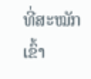ທີ່ສະໝັກເຂົ້າ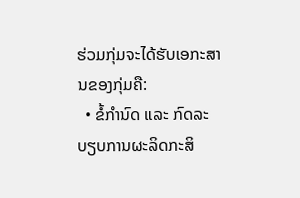ຮ່ວມກຸ່ມຈະໄດ້ຮັບເອກະສານຂອງກຸ່ມຄື:
  • ຂໍ້ກໍານົດ ແລະ ກົດລະບຽບການຜະລິດກະສິ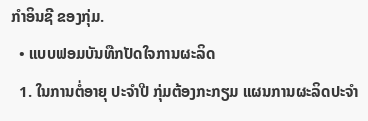ກໍາອິນຊີ ຂອງກຸ່ມ.
  • ແບບຟອມບັນທືກປັດໃຈການຜະລິດ
  1. ໃນການຕໍ່ອາຍຸ ປະຈໍາປີ ກຸ່ມຕ້ອງກະກຽມ ແຜນການຜະລິດປະຈໍາ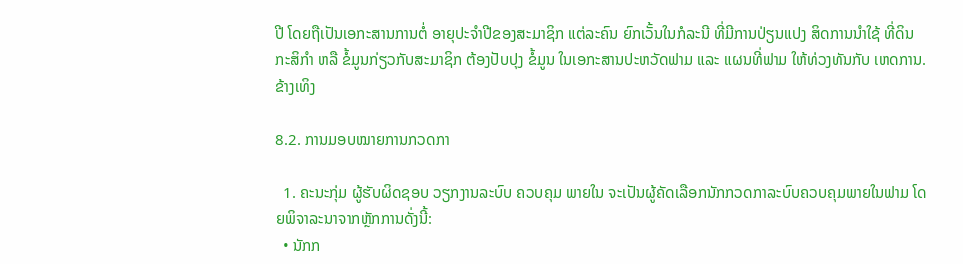ປີ ໂດຍຖືເປັນເອກະສານການຕໍ່ ອາຍຸປະຈໍາປີຂອງສະມາຊິກ ແຕ່ລະຄົນ ຍົກເວັ້ນໃນກໍລະນີ ທີ່ມີການປ່ຽນແປງ ສິດການນໍາໃຊ້ ທີ່ດິນ ກະສິກໍາ ຫລື ຂໍ້ມູນກ່ຽວກັບສະມາຊິກ ຕ້ອງປັບປຸງ ຂໍ້ມູນ ໃນເອກະສານປະຫວັດຟາມ ແລະ ແຜນທີ່ຟາມ ໃຫ້ທ່ວງທັນກັບ ເຫດການ. ຂ້າງເທິງ

8.2. ການມອບໝາຍການກວດກາ

  1. ຄະນະກຸ່ມ ຜູ້ຮັບຜິດຊອບ ວຽກງານລະບົບ ຄວບຄຸມ ພາຍໃນ ຈະເປັນຜູ້ຄັດເລືອກນັກກວດກາລະບົບຄວບຄຸມພາຍໃນຟາມ ໂດຍພິຈາລະນາຈາກຫຼັກການດັ່ງນີ້:
  • ນັກກ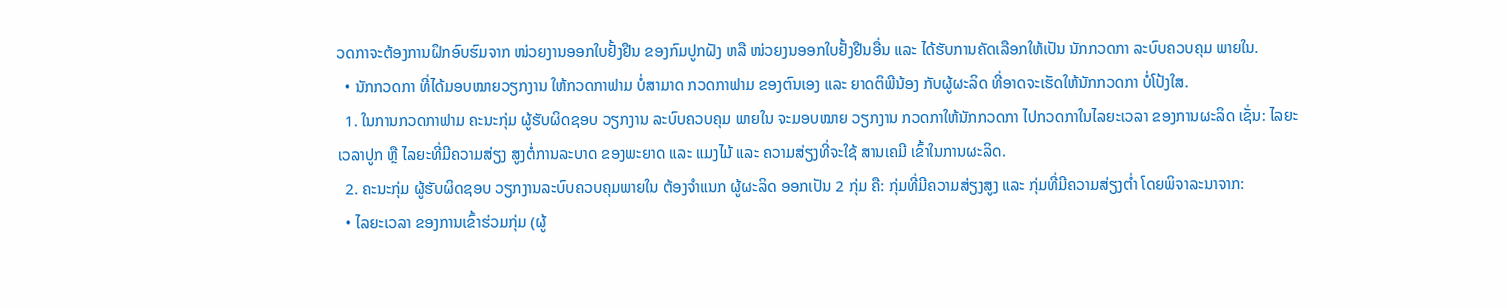ວດກາຈະຕ້ອງການຝຶກອົບຮົມຈາກ ໜ່ວຍງານອອກໃບຢັ້ງຢືນ ຂອງກົມປູກຝັງ ຫລື ໜ່ວຍງນອອກໃບຢັ້ງຢືນອື່ນ ແລະ ໄດ້ຮັບການຄັດເລືອກໃຫ້ເປັນ ນັກກວດກາ ລະບົບຄວບຄຸມ ພາຍໃນ.
  • ນັກກວດກາ ທີ່ໄດ້ມອບໝາຍວຽກງານ ໃຫ້ກວດກາຟາມ ບໍ່ສາມາດ ກວດກາຟາມ ຂອງຕົນເອງ ແລະ ຍາດຕິພີນ້ອງ ກັບຜູ້ຜະລິດ ທີ່ອາດຈະເຮັດໃຫ້ນັກກວດກາ ບໍ່ໂປ້ງໃສ.
  1. ໃນການກວດກາຟາມ ຄະນະກຸ່ມ ຜູ້ຮັບຜິດຊອບ ວຽກງານ ລະບົບຄວບຄຸມ ພາຍໃນ ຈະມອບໝາຍ ວຽກງານ ກວດກາໃຫ້ນັກກວດກາ ໄປກວດກາໃນໄລຍະເວລາ ຂອງການຜະລິດ ເຊັ່ນ: ໄລຍະເວລາປູກ ຫຼື ໄລຍະທີ່ມີຄວາມສ່ຽງ ສູງຕໍ່ການລະບາດ ຂອງພະຍາດ ແລະ ແມງໄມ້ ແລະ ຄວາມສ່ຽງທີ່ຈະໃຊ້ ສານເຄມີ ເຂົ້າໃນການຜະລິດ.
  2. ຄະນະກຸ່ມ ຜູ້ຮັບຜິດຊອບ ວຽກງານລະບົບຄວບຄຸມພາຍໃນ ຕ້ອງຈໍາແນກ ຜູ້ຜະລິດ ອອກເປັນ 2 ກຸ່ມ ຄື: ກຸ່ມທີ່ມີຄວາມສ່ຽງສູງ ແລະ ກຸ່ມທີ່ມີຄວາມສ່ຽງຕໍ່າ ໂດຍພິຈາລະນາຈາກ:
  • ໄລຍະເວລາ ຂອງການເຂົ້າຮ່ວມກຸ່ມ (ຜູ້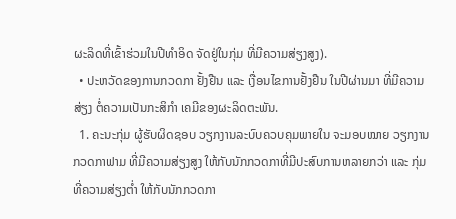ຜະລິດທີ່ເຂົ້າຮ່ວມໃນປີທໍາອິດ ຈັດຢູ່ໃນກຸ່ມ ທີ່ມີຄວາມສ່ຽງສູງ).
  • ປະຫວັດຂອງການກວດກາ ຢັ້ງຢືນ ແລະ ເງື່ອນໄຂການຢັ້ງຢືນ ໃນປີຜ່ານມາ ທີ່ມີຄວາມສ່ຽງ ຕໍ່ຄວາມເປັນກະສິກໍາ ເຄມີຂອງຜະລິດຕະພັນ.
  1. ຄະນະກຸ່ມ ຜູ້ຮັບຜິດຊອບ ວຽກງານລະບົບຄວບຄຸມພາຍໃນ ຈະມອບໝາຍ ວຽກງານ ກວດກາຟາມ ທີ່ມີຄວາມສ່ຽງສູງ ໃຫ້ກັບນັກກວດກາທີ່ມີປະສົບການຫລາຍກວ່າ ແລະ ກຸ່ມທີ່ຄວາມສ່ຽງຕ່ຳ ໃຫ້ກັບນັກກວດກາ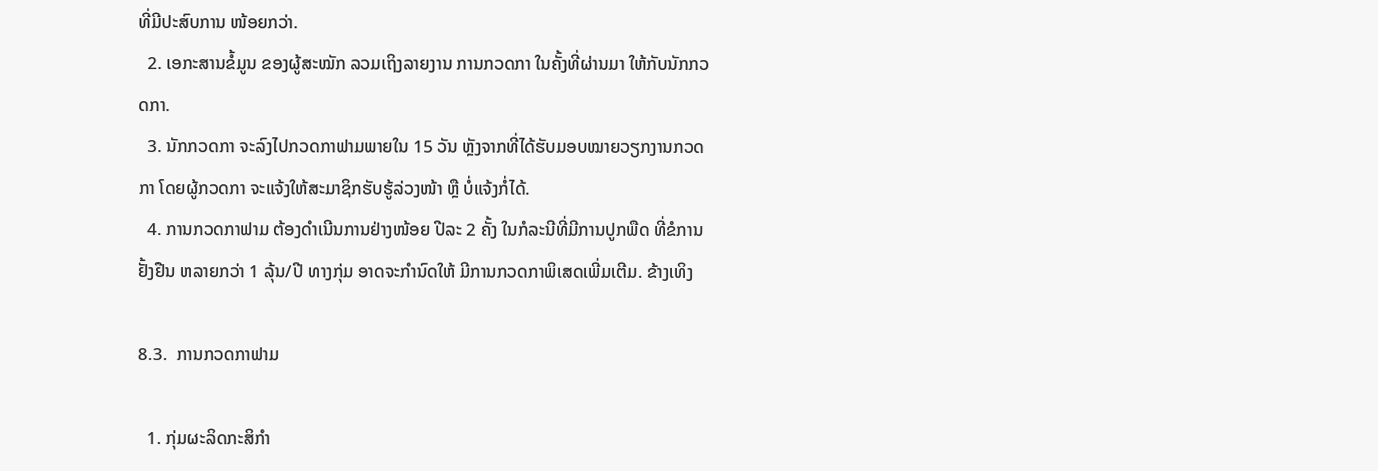ທີ່ມີປະສົບການ ໜ້ອຍກວ່າ.
  2. ເອກະສານຂໍ້ມູນ ຂອງຜູ້ສະໝັກ ລວມເຖິງລາຍງານ ການກວດກາ ໃນຄັ້ງທີ່ຜ່ານມາ ໃຫ້ກັບນັກກວດກາ.
  3. ນັກກວດກາ ຈະລົງໄປກວດກາຟາມພາຍໃນ 15 ວັນ ຫຼັງຈາກທີ່ໄດ້ຮັບມອບໝາຍວຽກງານກວດກາ ໂດຍຜູ້ກວດກາ ຈະແຈ້ງໃຫ້ສະມາຊິກຮັບຮູ້ລ່ວງໜ້າ ຫຼື ບໍ່ແຈ້ງກໍ່ໄດ້.
  4. ການກວດກາຟາມ ຕ້ອງດໍາເນີນການຢ່າງໜ້ອຍ ປີລະ 2 ຄັ້ງ ໃນກໍລະນີທີ່ມີການປູກພືດ ທີ່ຂໍການຢັ້ງຢືນ ຫລາຍກວ່າ 1 ລຸ້ນ/ປີ ທາງກຸ່ມ ອາດຈະກໍານົດໃຫ້ ມີການກວດກາພິເສດເພີ່ມເຕີມ. ຂ້າງເທິງ

8.3.  ການກວດກາຟາມ

  1. ກຸ່ມຜະລິດກະສິກໍາ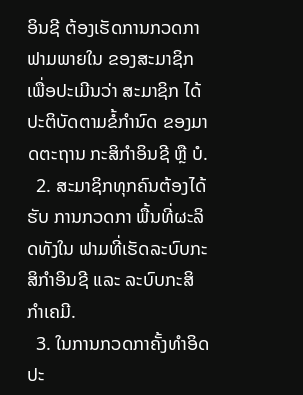ອິນຊີ ຕ້ອງເຮັດການກວດກາຟາມພາຍໃນ ຂອງສະມາຊິກ ເພື່ອປະເມີນວ່າ ສະມາຊິກ ໄດ້ປະຕິບັດຕາມຂໍ້ກໍານົດ ຂອງມາດຕະຖານ ກະສິກໍາອິນຊີ ຫຼື ບໍ.
  2. ສະມາຊິກທຸກຄົນຕ້ອງໄດ້ຮັບ ການກວດກາ ພື້ນທີ່ຜະລິດທັງໃນ ຟາມທີ່ເຮັດລະບົບກະສິກໍາອິນຊີ ແລະ ລະບົບກະສິກໍາເຄມີ.
  3. ໃນການກວດກາຄັ້ງທໍາອິດປະ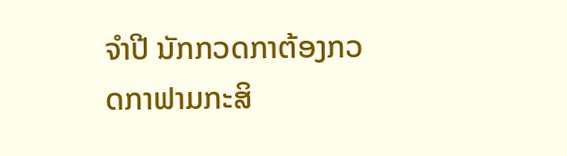ຈໍາປີ ນັກກວດກາຕ້ອງກວດກາຟາມກະສິ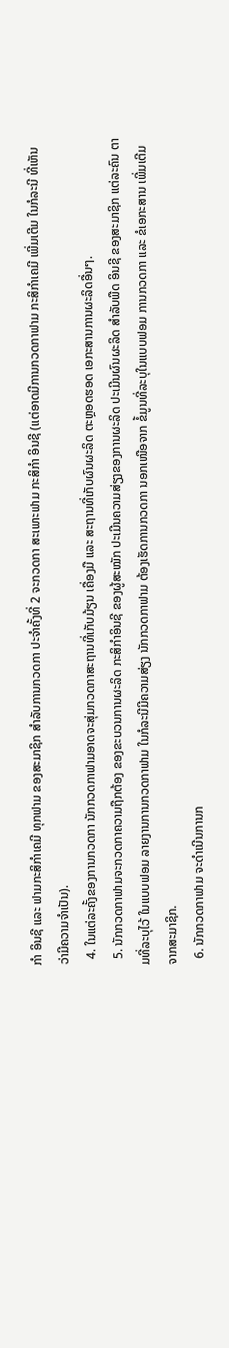ກໍາ ອິນຊີ ແລະ ຟາມກະສິກໍາເຄມີ ທຸກຟາມ ຂອງສະມາຊິກ ສໍາລັບການກວດກາ ປະຈໍາຄັ້ງທີ່ 2 ຈະກວດກາ ສະເພາະຟາມ ກະສິກໍາ ອິນຊີ (ແຕ່ອາດມີການກວດກາຟາມ ກະສິກໍາເຄມີ ເພີ່ມເຕີມ ໃນກໍລະນີ ທີ່ເຫັນວ່າມີຄວາມຈໍາເປັນ).
  4. ໃນແຕ່ລະຄັ້ງຂອງການກວດກາ ນັກກວດກາຟາມອາດຈະສຸ່ມກວດກາສະຖານທີ່ເກັບມ້ຽນ ເຄື່ອງມື ແລະ ສະຖານທີ່ເກັບຜົນຜະລິດ ຕະຫຼອດຮອດ ເອກະສານການຜະລິດອື່ນໆ.
  5. ນັກກວດກາຟາມຈະກວດກາຄວາມຖືກຕ້ອງ ຂອງຂະບວນການຜະລິດ ກະສິກໍາອິນຊີ ຂອງຜູ້ສະໝັກ ປະເມີນຄວາມສ່ຽງຂອງການຜະລິດ ປະເມີນຜົນຜະລິດ ສໍາລັບພືດ ອິນຊີ ຂອງສະມາຊິກ ແຕ່ລະຄົນ ຕາມທີ່ລະບຸໄວ້ ໃນແບບຟອມ ລາຍງານການກວດກາຟາມ ໃນກໍລະນີມີຄວາມສ່ຽງ ນັກກວດກາຟາມ ຕ້ອງເຮັດການກວດກາ ນອກເໜືອຈາກ ຂໍ້ມູນທີ່ລະບຸໃນແບບຟອມ ການກວດກາ ແລະ ຂໍເອກະສານ ເພີ່ມເຕີມ ຈາກສະມາຊິກ.
  6. ນັກກວດກາຟາມ ຈະດໍາເນີນການກ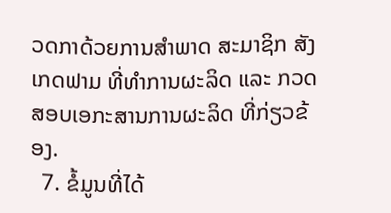ວດກາດ້ວຍການສໍາພາດ ສະມາຊິກ ສັງເກດຟາມ ທີ່ທໍາການຜະລິດ ແລະ ກວດສອບເອກະສານການຜະລິດ ທີ່ກ່ຽວຂ້ອງ.
  7. ຂໍ້ມູນທີ່ໄດ້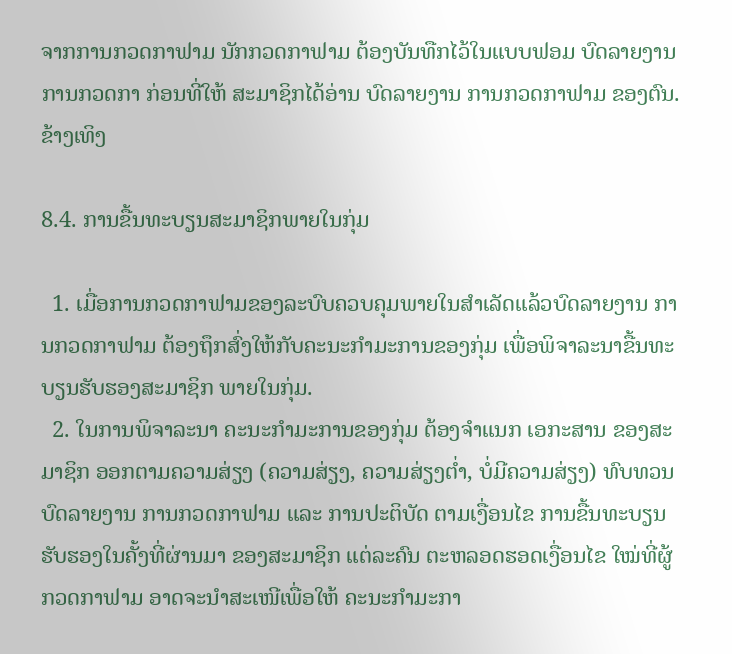ຈາກການກວດກາຟາມ ນັກກວດກາຟາມ ຕ້ອງບັນທືກໄວ້ໃນແບບຟອມ ບົດລາຍງານ ການກວດກາ ກ່ອນທີ່ໃຫ້ ສະມາຊິກໄດ້ອ່ານ ບົດລາຍງານ ການກວດກາຟາມ ຂອງຕົນ. ຂ້າງເທິງ

8.4. ການຂື້ນທະບຽນສະມາຊິກພາຍໃນກຸ່ມ

  1. ເມື່ອການກວດກາຟາມຂອງລະບົບຄວບຄຸມພາຍໃນສໍາເລັດແລ້ວບົດລາຍງານ ການກວດກາຟາມ ຕ້ອງຖຶກສົ່ງໃຫ້ກັບຄະນະກໍາມະການຂອງກຸ່ມ ເພື່ອພິຈາລະນາຂື້ນທະບຽນຮັບຮອງສະມາຊິກ ພາຍໃນກຸ່ມ.
  2. ໃນການພິຈາລະນາ ຄະນະກໍາມະການຂອງກຸ່ມ ຕ້ອງຈໍາແນກ ເອກະສານ ຂອງສະມາຊິກ ອອກຕາມຄວາມສ່ຽງ (ຄວາມສ່ຽງ, ຄວາມສ່ຽງຕ່ຳ, ບໍ່ມີຄວາມສ່ຽງ) ທົບທວນບົດລາຍງານ ການກວດກາຟາມ ແລະ ການປະຕິບັດ ຕາມເງື່ອນໄຂ ການຂື້ນທະບຽນ ຮັບຮອງໃນຄັ້ງທີ່ຜ່ານມາ ຂອງສະມາຊິກ ແຕ່ລະຄົນ ຕະຫລອດຮອດເງື່ອນໄຂ ໃໝ່ທີ່ຜູ້ກວດກາຟາມ ອາດຈະນໍາສະເໜີເພື່ອໃຫ້ ຄະນະກໍາມະກາ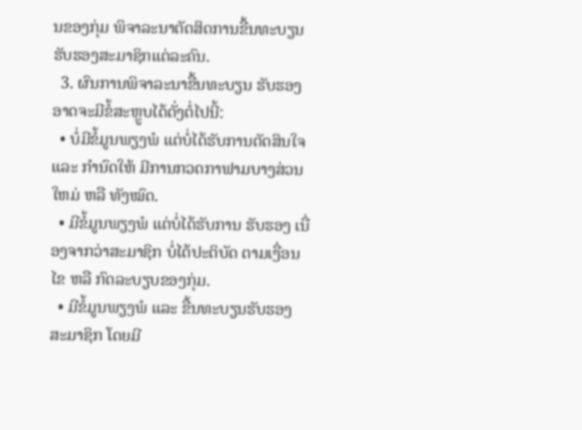ນຂອງກຸ່ມ ພິຈາລະນາຕັດສິດການຂື້ນທະບຽນ ຮັບຮອງສະມາຊິກແຕ່ລະຄົນ.
  3. ຜົນການພິຈາລະນາຂື້ນທະບຽນ ຮັບຮອງອາດຈະມີຂໍ້ສະຫຼູບໄດ້ດັ່ງຕໍ່ໄປນີ້:
  • ບໍ່ມີຂໍ້ມູນພຽງພໍ ແຕ່ບໍ່ໄດ້ຮັບການຕັດສິນໃຈ ແລະ ກໍານົດໃຫ້ ມີການກວດກາຟາມບາງສ່ວນ ໃຫມ່ ຫລື ທັງໝົດ.
  • ມີຂໍ້ມູນພຽງພໍ ແຕ່ບໍ່ໄດ້ຮັບການ ຮັບຮອງ ເນື່ອງຈາກວ່າສະມາຊິກ ບໍ່ໄດ້ປະຕິບັດ ຕາມເງື່ອນໄຂ ຫລື ກົດລະບຽບຂອງກຸ່ມ.
  • ມີຂໍ້ມູນພຽງພໍ ແລະ ຂື້ນທະບຽນຮັບຮອງ ສະມາຊິກ ໂດຍມີ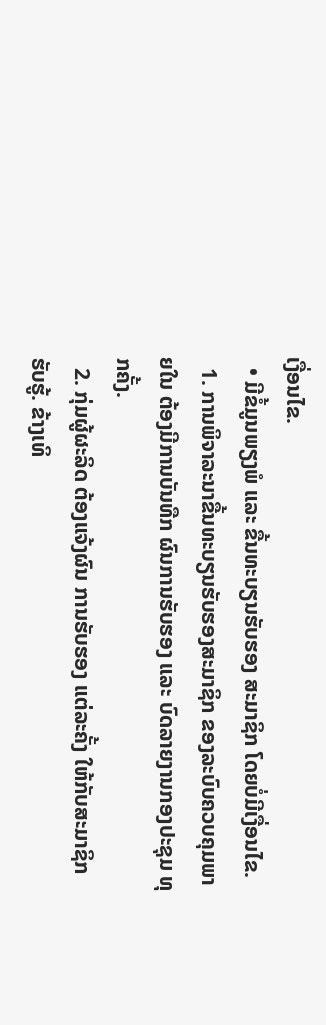ເງື່ອນໄຂ.
  • ມີຂໍ້ມູນພຽງພໍ ແລະ ຂື້ນທະບຽນຮັບຮອງ ສະມາຊິກ ໂດຍບໍ່ມີເງື່ອນໄຂ.
  1. ການພິຈາລະນາຂື້ນທະບຽນຮັບຮອງສະມາຊິກ ຂອງລະບົບຄວບຄຸມພາຍໃນ ຕ້ອງມີການບັນທືກ ຜົນການຮັບຮອງ ແລະ ບົດລາຍງານກອງປະຊຸມ ທຸກຄັ້ງ.
  2. ກຸ່ມຜູ້ຜະລິດ ຕ້ອງແຈ້ງຜົນ ການຮັບຮອງ ແຕ່ລະຄັ້ງ ໃຫ້ກັບສະມາຊິກ ຮັບຮູ້. ຂ້າງເທິ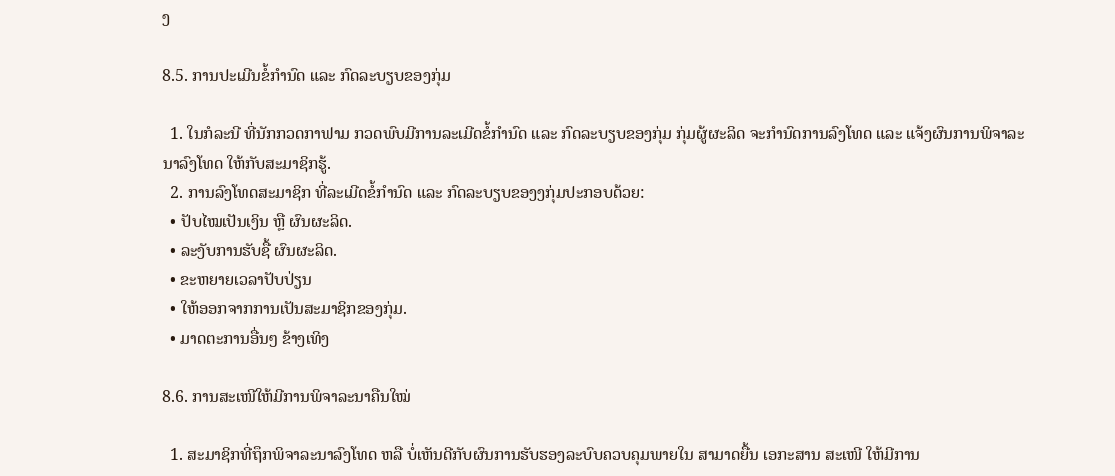ງ

8.5. ການປະເມີນຂໍ້ກໍານົດ ແລະ ກົດລະບຽບຂອງກຸ່ມ

  1. ໃນກໍລະນີ ທີ່ນັກກວດກາຟາມ ກວດພົບມີການລະເມີດຂໍ້ກໍານົດ ແລະ ກົດລະບຽບຂອງກຸ່ມ ກຸ່ມຜູ້ຜະລິດ ຈະກໍານົດການລົງໂທດ ແລະ ແຈ້ງຜົນການພິຈາລະນາລົງໂທດ ໃຫ້ກັບສະມາຊິກຮູ້.
  2. ການລົງໂທດສະມາຊິກ ທີ່ລະເມີດຂໍ້ກໍານົດ ແລະ ກົດລະບຽບຂອງງກຸ່ມປະກອບດ້ວຍ:
  • ປັບໄໝເປັນເງິນ ຫຼື ຜົນຜະລິດ.
  • ລະງັບການຮັບຊື້ ຜົນຜະລິດ.
  • ຂະຫຍາຍເວລາປັບປ່ຽນ
  • ໃຫ້ອອກຈາກການເປັນສະມາຊິກຂອງກຸ່ມ.
  • ມາດຕະການອື່ນໆ ຂ້າງເທິງ

8.6. ການສະເໜີໃຫ້ມີການພິຈາລະນາຄືນໃໝ່

  1. ສະມາຊິກທີ່ຖຶກພິຈາລະນາລົງໂທດ ຫລື ບໍ່ເຫັນດີກັບຜົນການຮັບຮອງລະບົບຄວບຄຸມພາຍໃນ ສາມາດຍື້ນ ເອກະສານ ສະເໜີ ໃຫ້ມີການ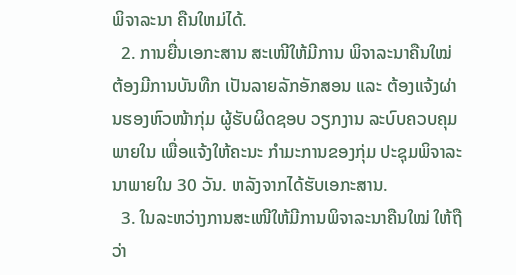ພິຈາລະນາ ຄືນໃຫມ່ໄດ້.
  2. ການຍື່ນເອກະສານ ສະເໜີໃຫ້ມີການ ພິຈາລະນາຄືນໃໝ່ ຕ້ອງມີການບັນທືກ ເປັນລາຍລັກອັກສອນ ແລະ ຕ້ອງແຈ້ງຜ່ານຮອງຫົວໜ້າກຸ່ມ ຜູ້ຮັບຜິດຊອບ ວຽກງານ ລະບົບຄວບຄຸມພາຍໃນ ເພື່ອແຈ້ງໃຫ້ຄະນະ ກໍາມະການຂອງກຸ່ມ ປະຊຸມພິຈາລະນາພາຍໃນ 30 ວັນ. ຫລັງຈາກໄດ້ຮັບເອກະສານ.
  3. ໃນລະຫວ່າງການສະເໜີໃຫ້ມີການພິຈາລະນາຄືນໃໝ່ ໃຫ້ຖືວ່າ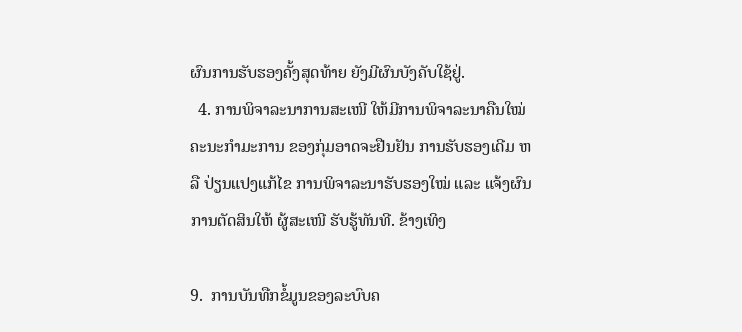ຜົນການຮັບຮອງຄັ້ງສຸດທ້າຍ ຍັງມີຜົນບັງຄັບໃຊ້ຢູ່.
  4. ການພິຈາລະນາການສະເໜີ ໃຫ້ມີການພິຈາລະນາຄືນໃໝ່ ຄະນະກໍາມະການ ຂອງກຸ່ມອາດຈະຢືນຢັນ ການຮັບຮອງເດີມ ຫລື ປ່ຽນແປງແກ້ໄຂ ການພິຈາລະນາຮັບຮອງໃໝ່ ແລະ ແຈ້ງຜົນການຕັດສິນໃຫ້ ຜູ້ສະເໜີ ຮັບຮູ້ທັນທີ. ຂ້າງເທິງ

9.  ການບັນທືກຂໍ້ມູນຂອງລະບົບຄ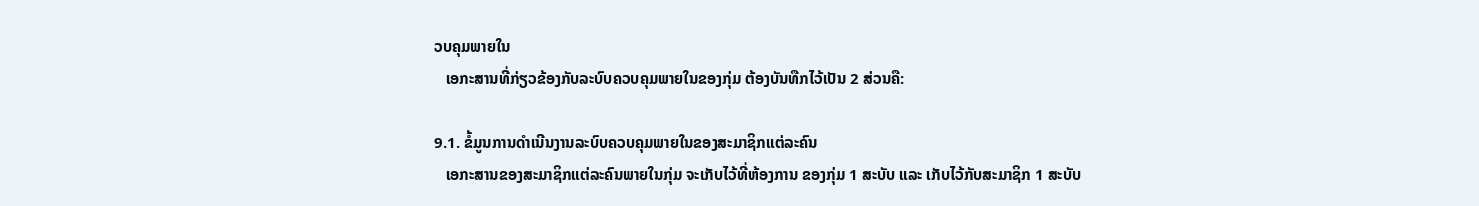ວບຄຸມພາຍໃນ
   ເອກະສານທີ່ກ່ຽວຂ້ອງກັບລະບົບຄວບຄຸມພາຍໃນຂອງກຸ່ມ ຕ້ອງບັນທືກໄວ້ເປັນ 2 ສ່ວນຄື:

9.1. ຂໍ້ມູນການດໍາເນີນງານລະບົບຄວບຄຸມພາຍໃນຂອງສະມາຊິກແຕ່ລະຄົນ
   ເອກະສານຂອງສະມາຊິກແຕ່ລະຄົນພາຍໃນກຸ່ມ ຈະເກັບໄວ້ທີ່ຫ້ອງການ ຂອງກຸ່ມ 1 ສະບັບ ແລະ ເກັບໄວ້ກັບສະມາຊິກ 1 ສະບັບ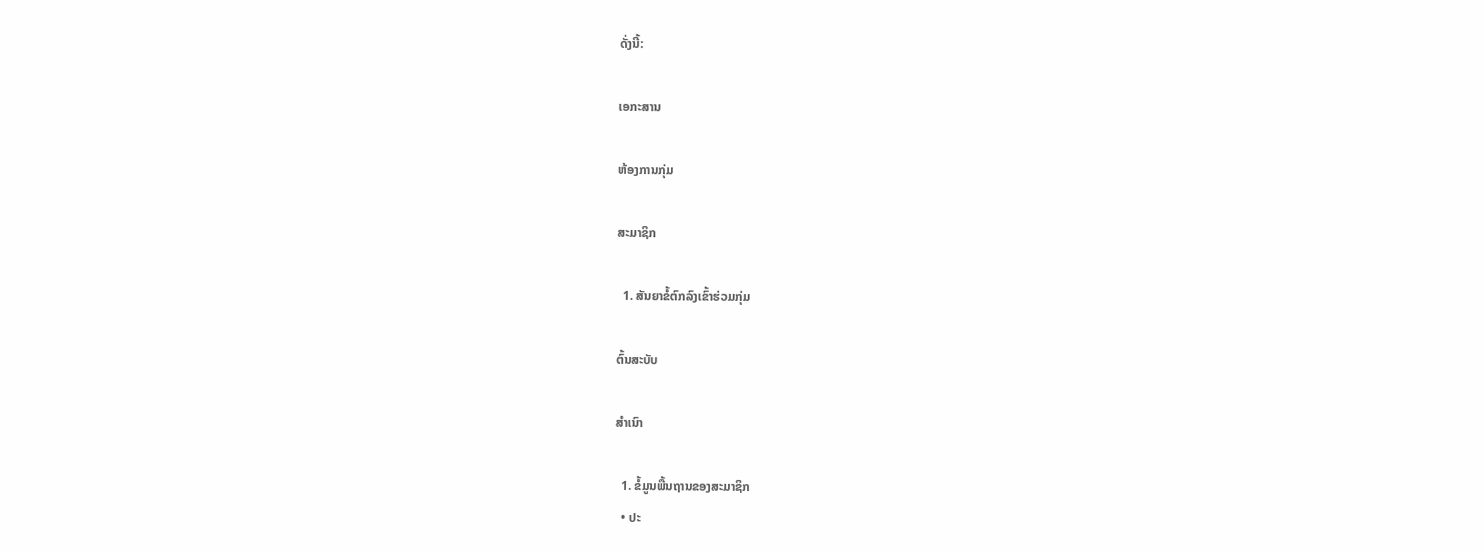ດັ່ງນີ້:

ເອກະສານ

ຫ້ອງການກຸ່ມ

ສະມາຊິກ

  1. ສັນຍາຂໍ້ຕົກລົງເຂົ້າຮ່ວມກຸ່ມ

ຕົ້ນສະບັບ

ສໍາເນົາ

  1. ຂໍ້ມູນພື້ນຖານຂອງສະມາຊິກ
  • ປະ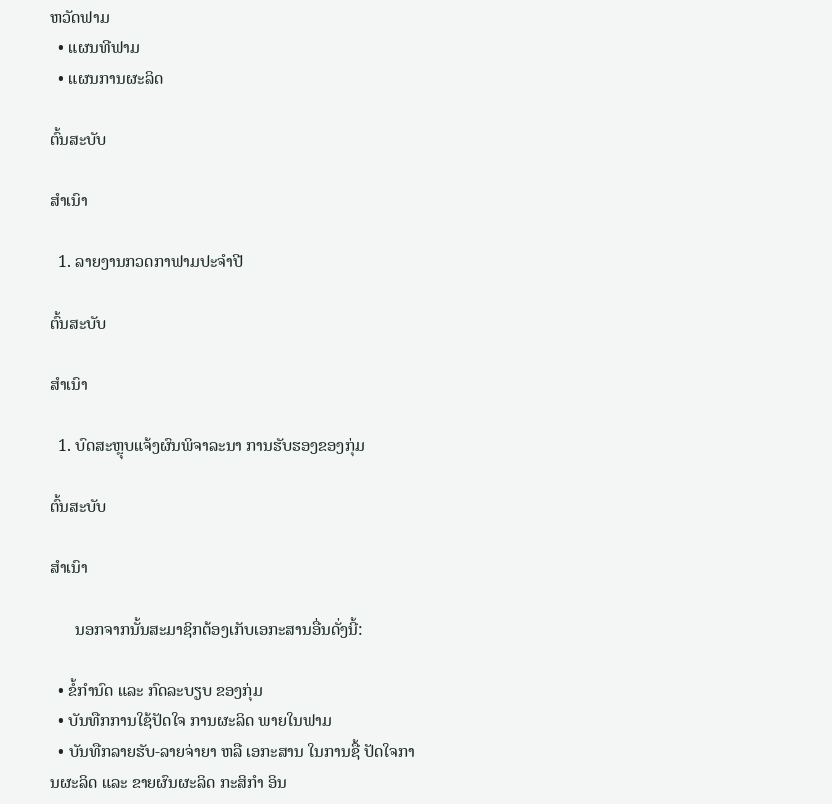ຫວັດຟາມ
  • ແຜນທີຟາມ
  • ແຜນການຜະລິດ

ຕົ້ນສະບັບ

ສໍາເນົາ

  1. ລາຍງານກວດກາຟາມປະຈໍາປີ

ຕົ້ນສະບັບ

ສໍາເນົາ

  1. ບົດສະຫຼຸບແຈ້ງຜົນພິຈາລະນາ ການຮັບຮອງຂອງກຸ່ມ

ຕົ້ນສະບັບ

ສໍາເນົາ

      ນອກຈາກນັ້ນສະມາຊິກຕ້ອງເກັບເອກະສານອື່ນດັ່ງນີ້:

  • ຂໍ້ກໍານົດ ແລະ ກົດລະບຽບ ຂອງກຸ່ມ
  • ບັນທືກການໃຊ້ປັດໃຈ ການຜະລິດ ພາຍໃນຟາມ
  • ບັນທືກລາຍຮັບ-ລາຍຈ່າຍາ ຫລື ເອກະສານ ໃນການຊື້ ປັດໃຈການຜະລິດ ແລະ ຂາຍຜົນຜະລິດ ກະສິກໍາ ອິນ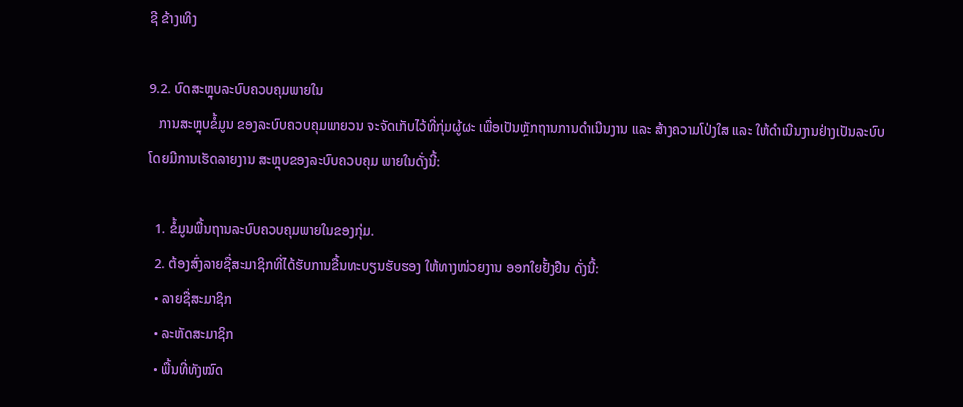ຊີ ຂ້າງເທິງ

9.2. ບົດສະຫຼຸບລະບົບຄວບຄຸມພາຍໃນ
   ການສະຫຼຸບຂໍ້ມູນ ຂອງລະບົບຄວບຄຸມພາຍວນ ຈະຈັດເກັບໄວ້ທີ່ກຸ່ມຜູ້ຜະ ເພື່ອເປັນຫຼັກຖານການດໍາເນີນງານ ແລະ ສ້າງຄວາມໂປ່ງໃສ ແລະ ໃຫ້ດໍາເນີນງານຢ່າງເປັນລະບົບ ໂດຍມີການເຮັດລາຍງານ ສະຫຼຸບຂອງລະບົບຄວບຄຸມ ພາຍໃນດັ່ງນີ້:

  1. ຂໍ້ມູນພື້ນຖານລະບົບຄວບຄຸມພາຍໃນຂອງກຸ່ມ.
  2. ຕ້ອງສົ່ງລາຍຊື່ສະມາຊິກທີ່ໄດ້ຮັບການຂື້ນທະບຽນຮັບຮອງ ໃຫ້ທາງໜ່ວຍງານ ອອກໃຍຢັ້ງຢືນ ດັ່ງນີ້:
  • ລາຍຊື່ສະມາຊິກ
  • ລະຫັດສະມາຊິກ
  • ພື້ນທີ່ທັງໝົດ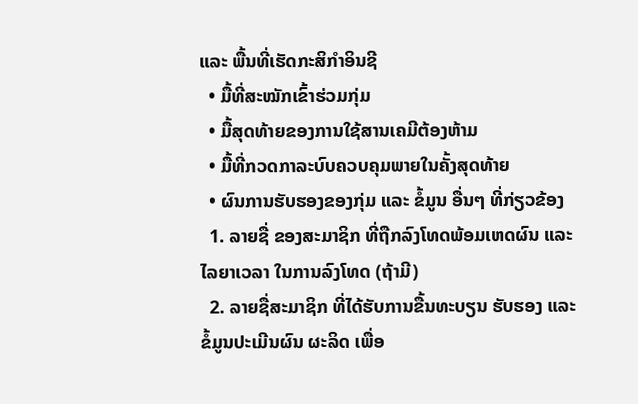ແລະ ພື້ນທີ່ເຮັດກະສິກໍາອິນຊີ
  • ມື້ທີ່ສະໝັກເຂົ້າຮ່ວມກຸ່ມ
  • ມື້ສຸດທ້າຍຂອງການໃຊ້ສານເຄມີຕ້ອງຫ້າມ
  • ມື້ທີ່ກວດກາລະບົບຄວບຄຸມພາຍໃນຄັ້ງສຸດທ້າຍ
  • ຜົນການຮັບຮອງຂອງກຸ່ມ ແລະ ຂໍ້ມູນ ອື່ນໆ ທີ່ກ່ຽວຂ້ອງ
  1. ລາຍຊື່ ຂອງສະມາຊິກ ທີ່ຖືກລົງໂທດພ້ອມເຫດຜົນ ແລະ ໄລຍາເວລາ ໃນການລົງໂທດ (ຖ້າມີ)
  2. ລາຍຊື່ສະມາຊິກ ທີ່ໄດ້ຮັບການຂື້ນທະບຽນ ຮັບຮອງ ແລະ ຂໍ້ມູນປະເມີນຜົນ ຜະລິດ ເພື່ອ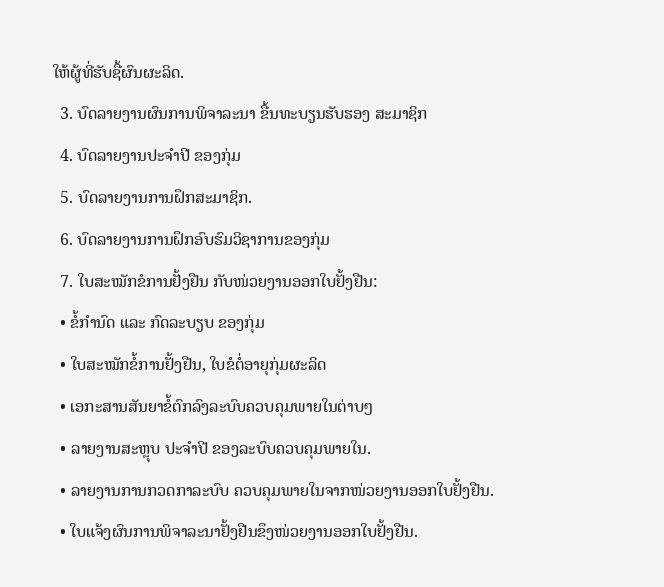ໃຫ້ຜູ້ທີ່ຮັບຊື້ຜົນຜະລິດ.
  3. ບົດລາຍງານຜົນການພິຈາລະນາ ຂື້ນທະບຽນຮັບຮອງ ສະມາຊິກ
  4. ບົດລາຍງານປະຈໍາປີ ຂອງກຸ່ມ
  5. ບົດລາຍງານການຝຶກສະມາຊິກ.
  6. ບົດລາຍງານການຝຶກອົບຮົມວິຊາການຂອງກຸ່ມ
  7. ໃບສະໝັກຂໍການຢັ້ງຢືນ ກັບໜ່ວຍງານອອກໃບຢັ້ງຢືນ:
  • ຂໍ້ກໍານົດ ແລະ ກົດລະບຽບ ຂອງກຸ່ມ
  • ໃບສະໝັກຂໍ້ການຢັ້ງຢືນ, ໃບຂໍຕໍ່ອາຍຸກຸ່ມຜະລິດ
  • ເອກະສານສັນຍາຂໍ້ຕົກລົງລະບົບຄວບຄຸມພາຍໃນຕ່າບໆ
  • ລາຍງານສະຫຼຸບ ປະຈໍາປີ ຂອງລະບົບຄວບຄຸມພາຍໃນ.
  • ລາຍງານການກວດກາລະບົບ ຄວບຄຸມພາຍໃນຈາກໜ່ວຍງານອອກໃບຢັ້ງຢືນ.
  • ໃບແຈ້ງຜົນການພິຈາລະນາຢັ້ງຢືນຂຶງໜ່ວຍງານອອກໃບຢັ້ງຢືນ.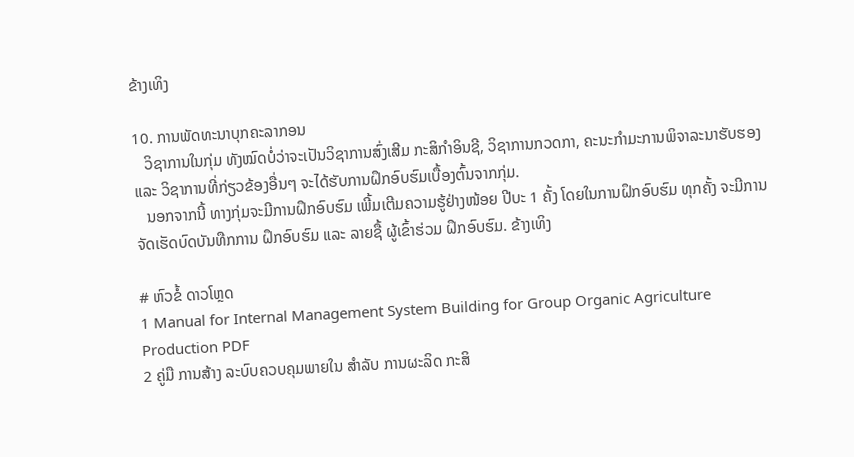ຂ້າງເທິງ

10. ການພັດທະນາບຸກຄະລາກອນ
   ວິຊາການໃນກຸ່ມ ທັງໝົດບໍ່ວ່າຈະເປັນວິຊາການສົ່ງເສີມ ກະສິກໍາອິນຊີ, ວິຊາການກວດກາ, ຄະນະກໍາມະການພິຈາລະນາຮັບຮອງ ແລະ ວິຊາການທີ່ກ່ຽວຂ້ອງອື່ນໆ ຈະໄດ້ຮັບການຝຶກອົບຮົມເບື້ອງຕົ້ນຈາກກຸ່ມ.
   ນອກຈາກນີ້ ທາງກຸ່ມຈະມີການຝຶກອົບຮົມ ເພີ້ມເຕີມຄວາມຮູ້ຢ່າງໜ້ອຍ ປີບະ 1 ຄັ້ງ ໂດຍໃນການຝຶກອົບຮົມ ທຸກຄັ້ງ ຈະມີການຈັດເຮັດບົດບັນທືກການ ຝຶກອົບຮົມ ແລະ ລາຍຊື້ ຜູ້ເຂົ້າຮ່ວມ ຝຶກອົບຮົມ. ຂ້າງເທິງ

# ຫົວຂໍ້ ດາວໂຫຼດ
1 Manual for Internal Management System Building for Group Organic Agriculture Production PDF
2 ຄູ່ມື ການສ້າງ ລະບົບຄວບຄຸມພາຍໃນ ສຳລັບ ການຜະລິດ ກະສິ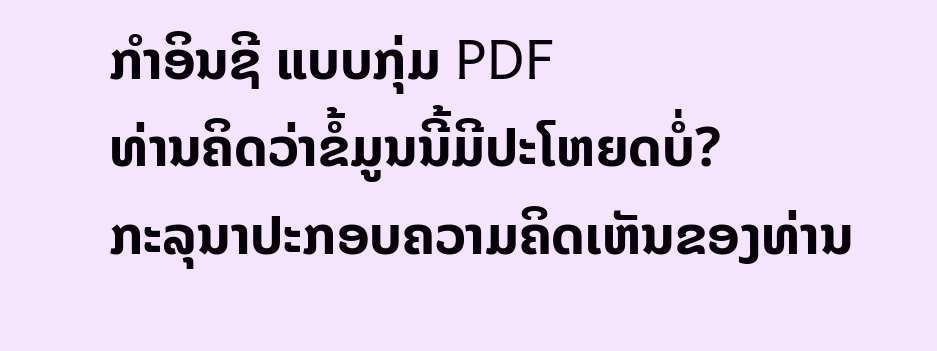ກຳອິນຊີ ແບບກຸ່ມ PDF
ທ່ານຄິດວ່າຂໍ້ມູນນີ້ມີປະໂຫຍດບໍ່?
ກະລຸນາປະກອບຄວາມຄິດເຫັນຂອງທ່ານ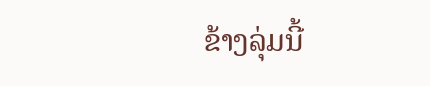ຂ້າງລຸ່ມນີ້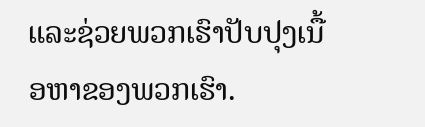ແລະຊ່ວຍພວກເຮົາປັບປຸງເນື້ອຫາຂອງພວກເຮົາ.